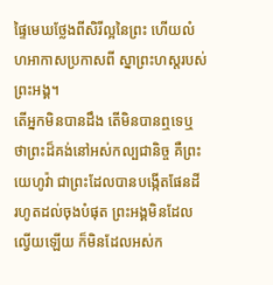ផ្ទៃមេឃថ្លែងពីសិរីល្អនៃព្រះ ហើយលំហអាកាសប្រកាសពី ស្នាព្រះហស្តរបស់ព្រះអង្គ។
តើអ្នកមិនបានដឹង តើមិនបានឮទេឬ ថាព្រះដ៏គង់នៅអស់កល្បជានិច្ច គឺព្រះយេហូវ៉ា ជាព្រះដែលបានបង្កើតផែនដី រហូតដល់ចុងបំផុត ព្រះអង្គមិនដែលល្វើយឡើយ ក៏មិនដែលអស់ក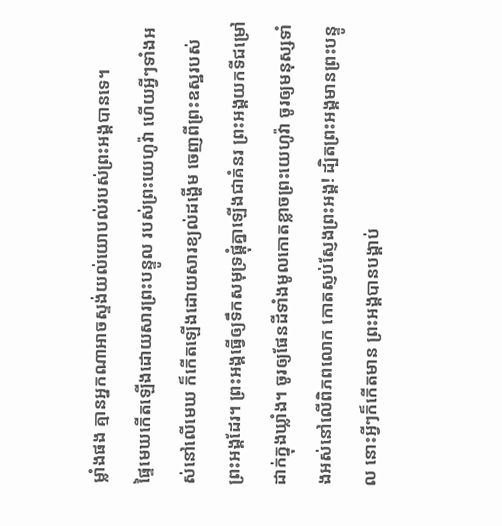ម្លាំងផង គ្មានអ្នកណាអាចស្ទង់យល់យោបល់របស់ព្រះអង្គបានទេ។
ផ្ទៃមេឃកើតឡើងដោយសារព្រះបន្ទូល របស់ព្រះយេហូវ៉ា ហើយអ្វីៗទាំងអស់នៅលើមេឃ ក៏កើតឡើងដោយសារខ្យល់ដង្ហើម ចេញពីព្រះឧស្ឋរបស់ព្រះអង្គដែរ។ ព្រះអង្គធ្វើឲ្យទឹកសមុទ្រផ្ដុំគ្នាឡើងជាគំនរ ព្រះអង្គយកទីជម្រៅដាក់ក្នុងឃ្លាំង។ ចូរឲ្យផែនដីទាំងមូលកោតខ្លាចព្រះយេហូវ៉ា ចូរឲ្យមនុស្សទាំងអស់នៅលើពិភពលោក កោតស្ញប់ស្ញែងព្រះអង្គ! ដ្បិតព្រះអង្គមានព្រះបន្ទូល នោះអ្វីៗក៏កើតមាន ព្រះអង្គបានបង្គាប់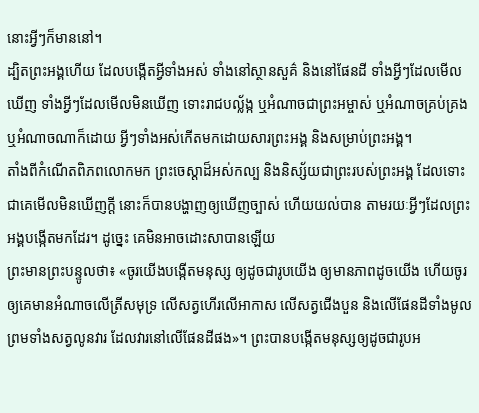នោះអ្វីៗក៏មាននៅ។
ដ្បិតព្រះអង្គហើយ ដែលបង្កើតអ្វីទាំងអស់ ទាំងនៅស្ថានសួគ៌ និងនៅផែនដី ទាំងអ្វីៗដែលមើលឃើញ ទាំងអ្វីៗដែលមើលមិនឃើញ ទោះរាជបល្ល័ង្ក ឬអំណាចជាព្រះអម្ចាស់ ឬអំណាចគ្រប់គ្រង ឬអំណាចណាក៏ដោយ អ្វីៗទាំងអស់កើតមកដោយសារព្រះអង្គ និងសម្រាប់ព្រះអង្គ។
តាំងពីកំណើតពិភពលោកមក ព្រះចេស្តាដ៏អស់កល្ប និងនិស្ស័យជាព្រះរបស់ព្រះអង្គ ដែលទោះជាគេមើលមិនឃើញក្ដី នោះក៏បានបង្ហាញឲ្យឃើញច្បាស់ ហើយយល់បាន តាមរយៈអ្វីៗដែលព្រះអង្គបង្កើតមកដែរ។ ដូច្នេះ គេមិនអាចដោះសាបានឡើយ
ព្រះមានព្រះបន្ទូលថា៖ «ចូរយើងបង្កើតមនុស្ស ឲ្យដូចជារូបយើង ឲ្យមានភាពដូចយើង ហើយចូរឲ្យគេមានអំណាចលើត្រីសមុទ្រ លើសត្វហើរលើអាកាស លើសត្វជើងបួន និងលើផែនដីទាំងមូល ព្រមទាំងសត្វលូនវារ ដែលវារនៅលើផែនដីផង»។ ព្រះបានបង្កើតមនុស្សឲ្យដូចជារូបអ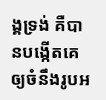ង្គទ្រង់ គឺបានបង្កើតគេឲ្យចំនឹងរូបអ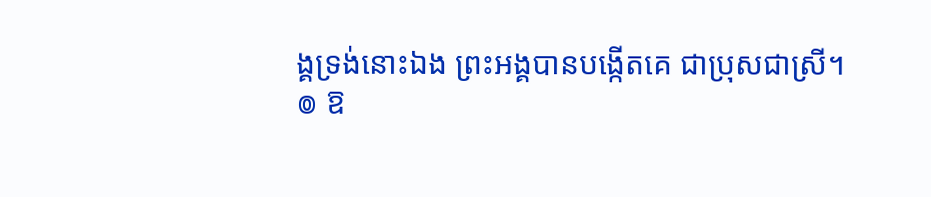ង្គទ្រង់នោះឯង ព្រះអង្គបានបង្កើតគេ ជាប្រុសជាស្រី។
៙ ឱ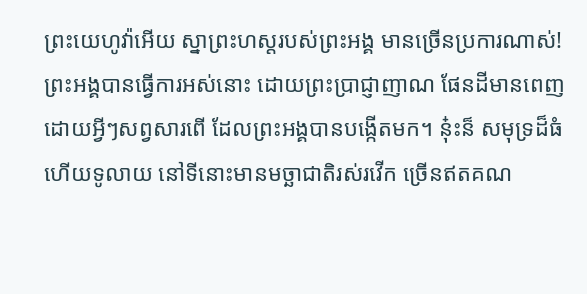ព្រះយេហូវ៉ាអើយ ស្នាព្រះហស្តរបស់ព្រះអង្គ មានច្រើនប្រការណាស់! ព្រះអង្គបានធ្វើការអស់នោះ ដោយព្រះប្រាជ្ញាញាណ ផែនដីមានពេញដោយអ្វីៗសព្វសារពើ ដែលព្រះអង្គបានបង្កើតមក។ ន៎ុះន៏ សមុទ្រដ៏ធំ ហើយទូលាយ នៅទីនោះមានមច្ឆាជាតិរស់រវើក ច្រើនឥតគណ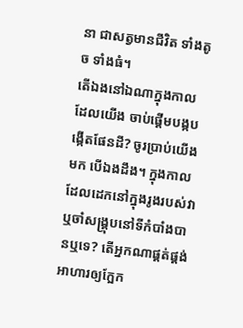នា ជាសត្វមានជីវិត ទាំងតូច ទាំងធំ។
តើឯងនៅឯណាក្នុងកាលដែលយើង ចាប់ផ្ដើមបង្កបង្កើតផែនដី? ចូរប្រាប់យើងមក បើឯងដឹង។ ក្នុងកាលដែលដេកនៅក្នុងរូងរបស់វា ឬចាំសង្គ្រុបនៅទីកំបាំងបានឬទេ? តើអ្នកណាផ្គត់ផ្គង់អាហារឲ្យក្អែក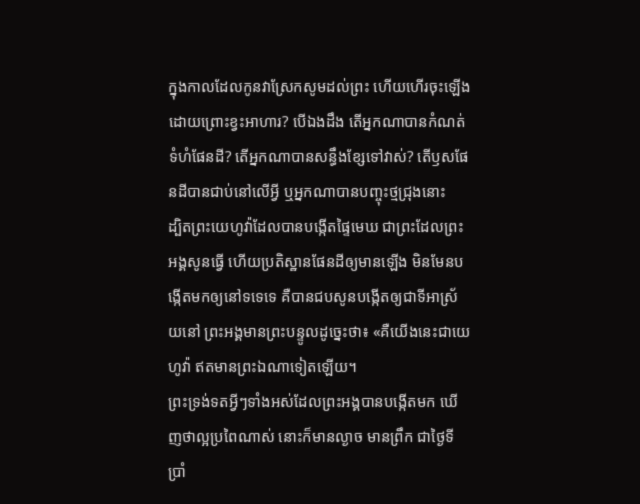ក្នុងកាលដែលកូនវាស្រែកសូមដល់ព្រះ ហើយហើរចុះឡើង ដោយព្រោះខ្វះអាហារ? បើឯងដឹង តើអ្នកណាបានកំណត់ទំហំផែនដី? តើអ្នកណាបានសន្ធឹងខ្សែទៅវាស់? តើឫសផែនដីបានជាប់នៅលើអ្វី ឬអ្នកណាបានបញ្ចុះថ្មជ្រុងនោះ
ដ្បិតព្រះយេហូវ៉ាដែលបានបង្កើតផ្ទៃមេឃ ជាព្រះដែលព្រះអង្គសូនធ្វើ ហើយប្រតិស្ឋានផែនដីឲ្យមានឡើង មិនមែនបង្កើតមកឲ្យនៅទទេទេ គឺបានជបសូនបង្កើតឲ្យជាទីអាស្រ័យនៅ ព្រះអង្គមានព្រះបន្ទូលដូច្នេះថា៖ «គឺយើងនេះជាយេហូវ៉ា ឥតមានព្រះឯណាទៀតឡើយ។
ព្រះទ្រង់ទតអ្វីៗទាំងអស់ដែលព្រះអង្គបានបង្កើតមក ឃើញថាល្អប្រពៃណាស់ នោះក៏មានល្ងាច មានព្រឹក ជាថ្ងៃទីប្រាំ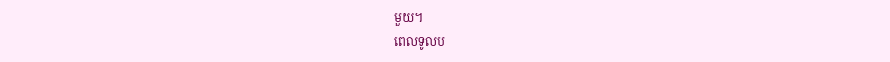មួយ។
ពេលទូលប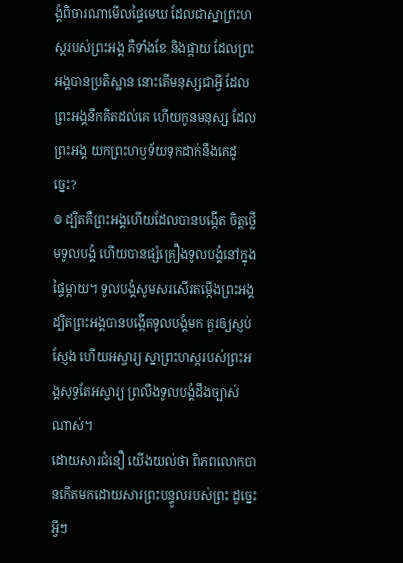ង្គំពិចារណាមើលផ្ទៃមេឃ ដែលជាស្នាព្រះហស្តរបស់ព្រះអង្គ គឺទាំងខែ និងផ្កាយ ដែលព្រះអង្គបានប្រតិស្ឋាន នោះតើមនុស្សជាអ្វី ដែលព្រះអង្គនឹកគិតដល់គេ ហើយកូនមនុស្ស ដែលព្រះអង្គ យកព្រះហឫទ័យទុកដាក់នឹងគេដូច្នេះ?
៙ ដ្បិតគឺព្រះអង្គហើយដែលបានបង្កើត ចិត្តថ្លើមទូលបង្គំ ហើយបានផ្សំគ្រឿងទូលបង្គំនៅក្នុងផ្ទៃម្តាយ។ ទូលបង្គំសូមសរសើរតម្កើងព្រះអង្គ ដ្បិតព្រះអង្គបានបង្កើតទូលបង្គំមក គួរឲ្យស្ញប់ស្ញែង ហើយអស្ចារ្យ ស្នាព្រះហស្តរបស់ព្រះអង្គសុទ្ធតែអស្ចារ្យ ព្រលឹងទូលបង្គំដឹងច្បាស់ណាស់។
ដោយសារជំនឿ យើងយល់ថា ពិភពលោកបានកើតមកដោយសារព្រះបន្ទូលរបស់ព្រះ ដូច្នេះ អ្វីៗ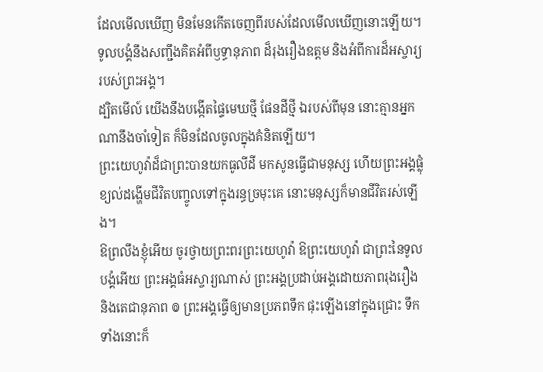ដែលមើលឃើញ មិនមែនកើតចេញពីរបស់ដែលមើលឃើញនោះឡើយ។
ទូលបង្គំនឹងសញ្ជឹងគិតអំពីឫទ្ធានុភាព ដ៏រុងរឿងឧត្តម និងអំពីការដ៏អស្ចារ្យរបស់ព្រះអង្គ។
ដ្បិតមើល៍ យើងនឹងបង្កើតផ្ទៃមេឃថ្មី ផែនដីថ្មី ឯរបស់ពីមុន នោះគ្មានអ្នកណានឹងចាំទៀត ក៏មិនដែលចូលក្នុងគំនិតឡើយ។
ព្រះយេហូវ៉ាដ៏ជាព្រះបានយកធូលីដី មកសូនធ្វើជាមនុស្ស ហើយព្រះអង្គផ្លុំខ្យល់ដង្ហើមជីវិតបញ្ចូលទៅក្នុងរន្ធច្រមុះគេ នោះមនុស្សក៏មានជីវិតរស់ឡើង។
ឱព្រលឹងខ្ញុំអើយ ចូរថ្វាយព្រះពរព្រះយេហូវ៉ា ឱព្រះយេហូវ៉ា ជាព្រះនៃទូលបង្គំអើយ ព្រះអង្គធំអស្ចារ្យណាស់ ព្រះអង្គប្រដាប់អង្គដោយភាពរុងរឿង និងតេជានុភាព ៙ ព្រះអង្គធ្វើឲ្យមានប្រភពទឹក ផុះឡើងនៅក្នុងជ្រោះ ទឹកទាំងនោះក៏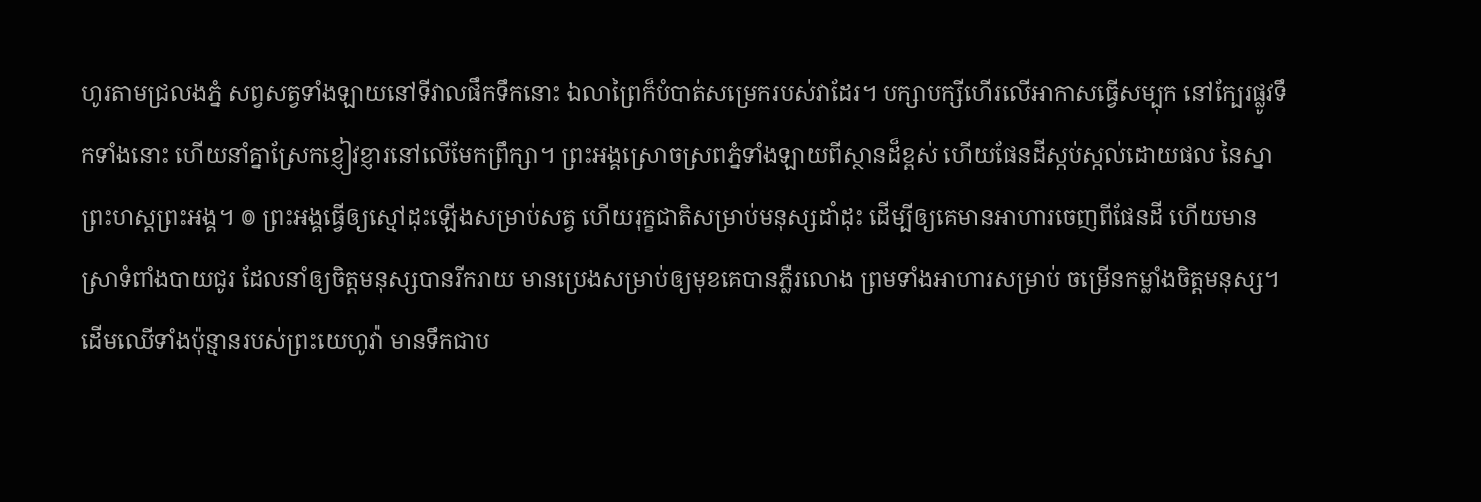ហូរតាមជ្រលងភ្នំ សព្វសត្វទាំងឡាយនៅទីវាលផឹកទឹកនោះ ឯលាព្រៃក៏បំបាត់សម្រេករបស់វាដែរ។ បក្សាបក្សីហើរលើអាកាសធ្វើសម្បុក នៅក្បែរផ្លូវទឹកទាំងនោះ ហើយនាំគ្នាស្រែកខ្ញៀវខ្ញារនៅលើមែកព្រឹក្សា។ ព្រះអង្គស្រោចស្រពភ្នំទាំងឡាយពីស្ថានដ៏ខ្ពស់ ហើយផែនដីស្កប់ស្កល់ដោយផល នៃស្នាព្រះហស្តព្រះអង្គ។ ៙ ព្រះអង្គធ្វើឲ្យស្មៅដុះឡើងសម្រាប់សត្វ ហើយរុក្ខជាតិសម្រាប់មនុស្សដាំដុះ ដើម្បីឲ្យគេមានអាហារចេញពីផែនដី ហើយមានស្រាទំពាំងបាយជូរ ដែលនាំឲ្យចិត្តមនុស្សបានរីករាយ មានប្រេងសម្រាប់ឲ្យមុខគេបានភ្លឺរលោង ព្រមទាំងអាហារសម្រាប់ ចម្រើនកម្លាំងចិត្តមនុស្ស។ ដើមឈើទាំងប៉ុន្មានរបស់ព្រះយេហូវ៉ា មានទឹកជាប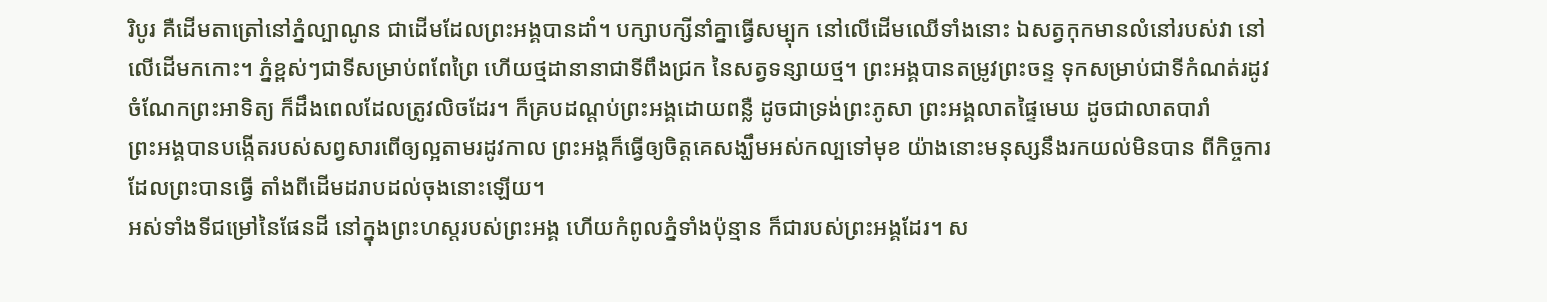រិបូរ គឺដើមតាត្រៅនៅភ្នំល្បាណូន ជាដើមដែលព្រះអង្គបានដាំ។ បក្សាបក្សីនាំគ្នាធ្វើសម្បុក នៅលើដើមឈើទាំងនោះ ឯសត្វកុកមានលំនៅរបស់វា នៅលើដើមកកោះ។ ភ្នំខ្ពស់ៗជាទីសម្រាប់ពពែព្រៃ ហើយថ្មដានានាជាទីពឹងជ្រក នៃសត្វទន្សាយថ្ម។ ព្រះអង្គបានតម្រូវព្រះចន្ទ ទុកសម្រាប់ជាទីកំណត់រដូវ ចំណែកព្រះអាទិត្យ ក៏ដឹងពេលដែលត្រូវលិចដែរ។ ក៏គ្របដណ្ដប់ព្រះអង្គដោយពន្លឺ ដូចជាទ្រង់ព្រះភូសា ព្រះអង្គលាតផ្ទៃមេឃ ដូចជាលាតបារាំ
ព្រះអង្គបានបង្កើតរបស់សព្វសារពើឲ្យល្អតាមរដូវកាល ព្រះអង្គក៏ធ្វើឲ្យចិត្តគេសង្ឃឹមអស់កល្បទៅមុខ យ៉ាងនោះមនុស្សនឹងរកយល់មិនបាន ពីកិច្ចការដែលព្រះបានធ្វើ តាំងពីដើមដរាបដល់ចុងនោះឡើយ។
អស់ទាំងទីជម្រៅនៃផែនដី នៅក្នុងព្រះហស្តរបស់ព្រះអង្គ ហើយកំពូលភ្នំទាំងប៉ុន្មាន ក៏ជារបស់ព្រះអង្គដែរ។ ស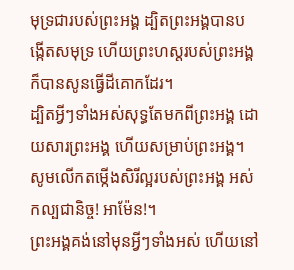មុទ្រជារបស់ព្រះអង្គ ដ្បិតព្រះអង្គបានបង្កើតសមុទ្រ ហើយព្រះហស្តរបស់ព្រះអង្គ ក៏បានសូនធ្វើដីគោកដែរ។
ដ្បិតអ្វីៗទាំងអស់សុទ្ធតែមកពីព្រះអង្គ ដោយសារព្រះអង្គ ហើយសម្រាប់ព្រះអង្គ។ សូមលើកតម្កើងសិរីល្អរបស់ព្រះអង្គ អស់កល្បជានិច្ច! អាម៉ែន!។
ព្រះអង្គគង់នៅមុនអ្វីៗទាំងអស់ ហើយនៅ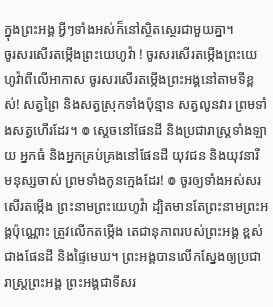ក្នុងព្រះអង្គ អ្វីៗទាំងអស់ក៏នៅស្ថិតស្ថេរជាមួយគ្នា។
ចូរសរសើរតម្កើងព្រះយេហូវ៉ា ! ចូរសរសើរតម្កើងព្រះយេហូវ៉ាពីលើអាកាស ចូរសរសើរតម្កើងព្រះអង្គនៅតាមទីខ្ពស់! សត្វព្រៃ និងសត្វស្រុកទាំងប៉ុន្មាន សត្វលូនវារ ព្រមទាំងសត្វហើរដែរ។ ៙ ស្តេចនៅផែនដី និងប្រជារាស្ត្រទាំងឡាយ អ្នកធំ និងអ្នកគ្រប់គ្រងនៅផែនដី យុវជន និងយុវនារី មនុស្សចាស់ ព្រមទាំងកូនក្មេងដែរ! ៙ ចូរឲ្យទាំងអស់សរសើរតម្កើង ព្រះនាមព្រះយេហូវ៉ា ដ្បិតមានតែព្រះនាមព្រះអង្គប៉ុណ្ណោះ ត្រូវលើកតម្កើង តេជានុភាពរបស់ព្រះអង្គ ខ្ពស់ជាងផែនដី និងផ្ទៃមេឃ។ ព្រះអង្គបានលើកស្នែងឲ្យប្រជារាស្ត្រព្រះអង្គ ព្រះអង្គជាទីសរ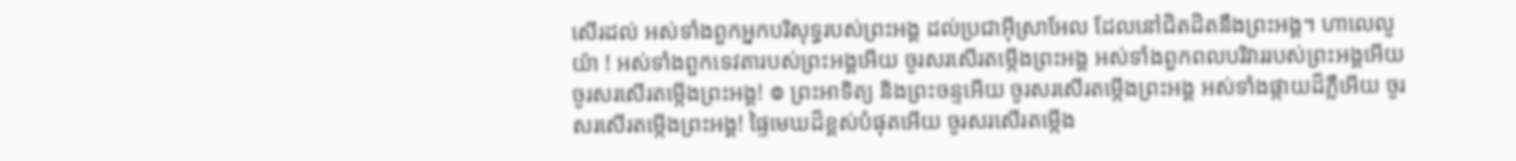សើរដល់ អស់ទាំងពួកអ្នកបរិសុទ្ធរបស់ព្រះអង្គ ដល់ប្រជាអ៊ីស្រាអែល ដែលនៅជិតដិតនឹងព្រះអង្គ។ ហាលេលូយ៉ា ! អស់ទាំងពួកទេវតារបស់ព្រះអង្គអើយ ចូរសរសើរតម្កើងព្រះអង្គ អស់ទាំងពួកពលបរិវាររបស់ព្រះអង្គអើយ ចូរសរសើរតម្កើងព្រះអង្គ! ៙ ព្រះអាទិត្យ និងព្រះចន្ទអើយ ចូរសរសើរតម្កើងព្រះអង្គ អស់ទាំងផ្កាយដ៏ភ្លឺអើយ ចូរសរសើរតម្កើងព្រះអង្គ! ផ្ទៃមេឃដ៏ខ្ពស់បំផុតអើយ ចូរសរសើរតម្កើង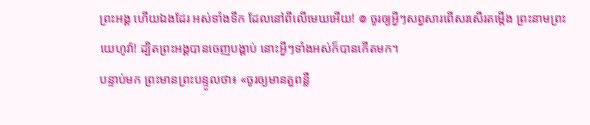ព្រះអង្គ ហើយឯងដែរ អស់ទាំងទឹក ដែលនៅពីលើមេឃអើយ! ៙ ចូរឲ្យអ្វីៗសព្វសារពើសរសើរតម្កើង ព្រះនាមព្រះយេហូវ៉ា! ដ្បិតព្រះអង្គបានចេញបង្គាប់ នោះអ្វីៗទាំងអស់ក៏បានកើតមក។
បន្ទាប់មក ព្រះមានព្រះបន្ទូលថា៖ «ចូរឲ្យមានតួពន្លឺ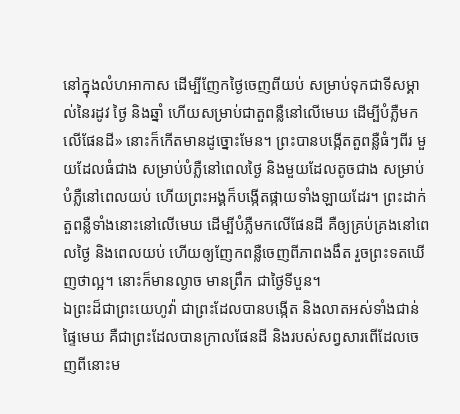នៅក្នុងលំហអាកាស ដើម្បីញែកថ្ងៃចេញពីយប់ សម្រាប់ទុកជាទីសម្គាល់នៃរដូវ ថ្ងៃ និងឆ្នាំ ហើយសម្រាប់ជាតួពន្លឺនៅលើមេឃ ដើម្បីបំភ្លឺមកលើផែនដី» នោះក៏កើតមានដូច្នោះមែន។ ព្រះបានបង្កើតតួពន្លឺធំៗពីរ មួយដែលធំជាង សម្រាប់បំភ្លឺនៅពេលថ្ងៃ និងមួយដែលតូចជាង សម្រាប់បំភ្លឺនៅពេលយប់ ហើយព្រះអង្គក៏បង្កើតផ្កាយទាំងឡាយដែរ។ ព្រះដាក់តួពន្លឺទាំងនោះនៅលើមេឃ ដើម្បីបំភ្លឺមកលើផែនដី គឺឲ្យគ្រប់គ្រងនៅពេលថ្ងៃ និងពេលយប់ ហើយឲ្យញែកពន្លឺចេញពីភាពងងឹត រួចព្រះទតឃើញថាល្អ។ នោះក៏មានល្ងាច មានព្រឹក ជាថ្ងៃទីបួន។
ឯព្រះដ៏ជាព្រះយេហូវ៉ា ជាព្រះដែលបានបង្កើត និងលាតអស់ទាំងជាន់ផ្ទៃមេឃ គឺជាព្រះដែលបានក្រាលផែនដី និងរបស់សព្វសារពើដែលចេញពីនោះម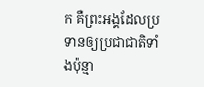ក គឺព្រះអង្គដែលប្រទានឲ្យប្រជាជាតិទាំងប៉ុន្មា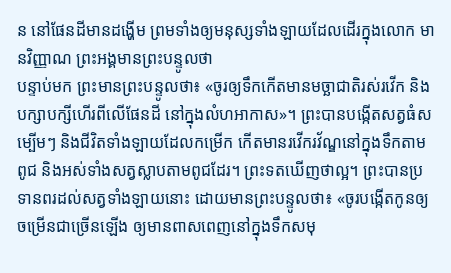ន នៅផែនដីមានដង្ហើម ព្រមទាំងឲ្យមនុស្សទាំងឡាយដែលដើរក្នុងលោក មានវិញ្ញាណ ព្រះអង្គមានព្រះបន្ទូលថា
បន្ទាប់មក ព្រះមានព្រះបន្ទូលថា៖ «ចូរឲ្យទឹកកើតមានមច្ឆាជាតិរស់រវើក និងបក្សាបក្សីហើរពីលើផែនដី នៅក្នុងលំហអាកាស»។ ព្រះបានបង្កើតសត្វធំសម្បើមៗ និងជីវិតទាំងឡាយដែលកម្រើក កើតមានរវើករវ័ណ្ឌនៅក្នុងទឹកតាមពូជ និងអស់ទាំងសត្វស្លាបតាមពូជដែរ។ ព្រះទតឃើញថាល្អ។ ព្រះបានប្រទានពរដល់សត្វទាំងឡាយនោះ ដោយមានព្រះបន្ទូលថា៖ «ចូរបង្កើតកូនឲ្យចម្រើនជាច្រើនឡើង ឲ្យមានពាសពេញនៅក្នុងទឹកសមុ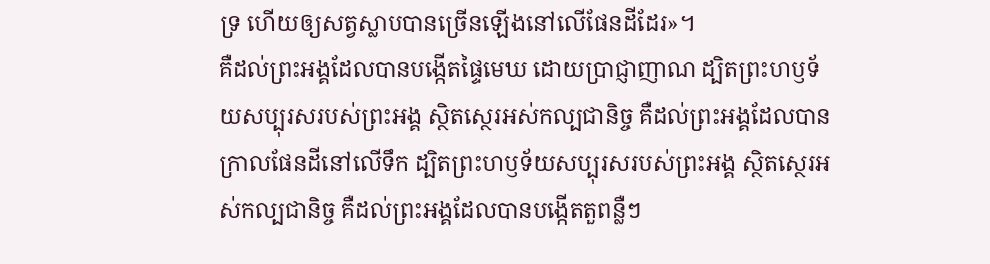ទ្រ ហើយឲ្យសត្វស្លាបបានច្រើនឡើងនៅលើផែនដីដែរ»។
គឺដល់ព្រះអង្គដែលបានបង្កើតផ្ទៃមេឃ ដោយប្រាជ្ញាញាណ ដ្បិតព្រះហឫទ័យសប្បុរសរបស់ព្រះអង្គ ស្ថិតស្ថេរអស់កល្បជានិច្ច គឺដល់ព្រះអង្គដែលបានក្រាលផែនដីនៅលើទឹក ដ្បិតព្រះហឫទ័យសប្បុរសរបស់ព្រះអង្គ ស្ថិតស្ថេរអស់កល្បជានិច្ច គឺដល់ព្រះអង្គដែលបានបង្កើតតួពន្លឺៗ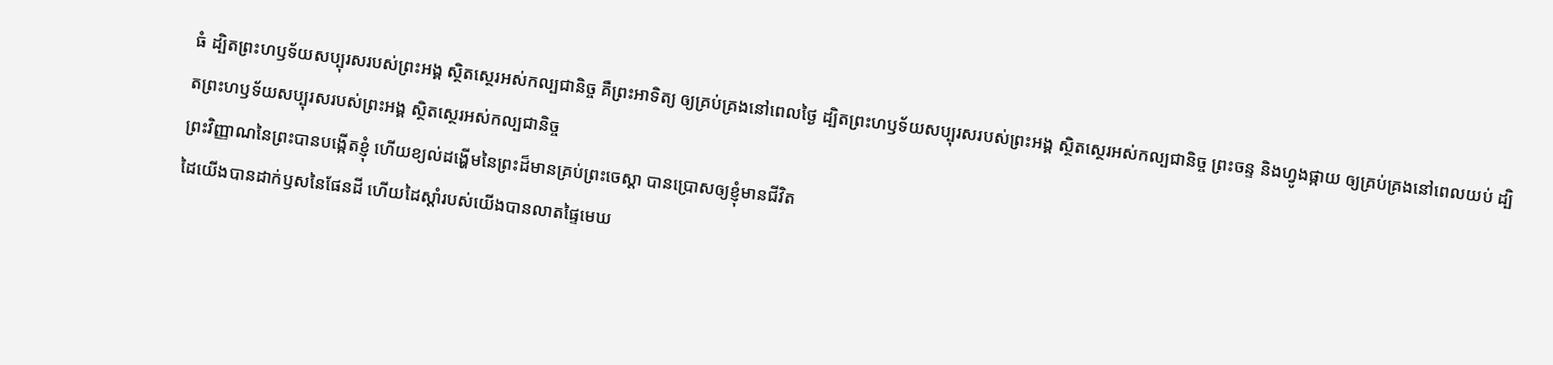ធំ ដ្បិតព្រះហឫទ័យសប្បុរសរបស់ព្រះអង្គ ស្ថិតស្ថេរអស់កល្បជានិច្ច គឺព្រះអាទិត្យ ឲ្យគ្រប់គ្រងនៅពេលថ្ងៃ ដ្បិតព្រះហឫទ័យសប្បុរសរបស់ព្រះអង្គ ស្ថិតស្ថេរអស់កល្បជានិច្ច ព្រះចន្ទ និងហ្វូងផ្កាយ ឲ្យគ្រប់គ្រងនៅពេលយប់ ដ្បិតព្រះហឫទ័យសប្បុរសរបស់ព្រះអង្គ ស្ថិតស្ថេរអស់កល្បជានិច្ច
ព្រះវិញ្ញាណនៃព្រះបានបង្កើតខ្ញុំ ហើយខ្យល់ដង្ហើមនៃព្រះដ៏មានគ្រប់ព្រះចេស្តា បានប្រោសឲ្យខ្ញុំមានជីវិត
ដៃយើងបានដាក់ឫសនៃផែនដី ហើយដៃស្តាំរបស់យើងបានលាតផ្ទៃមេឃ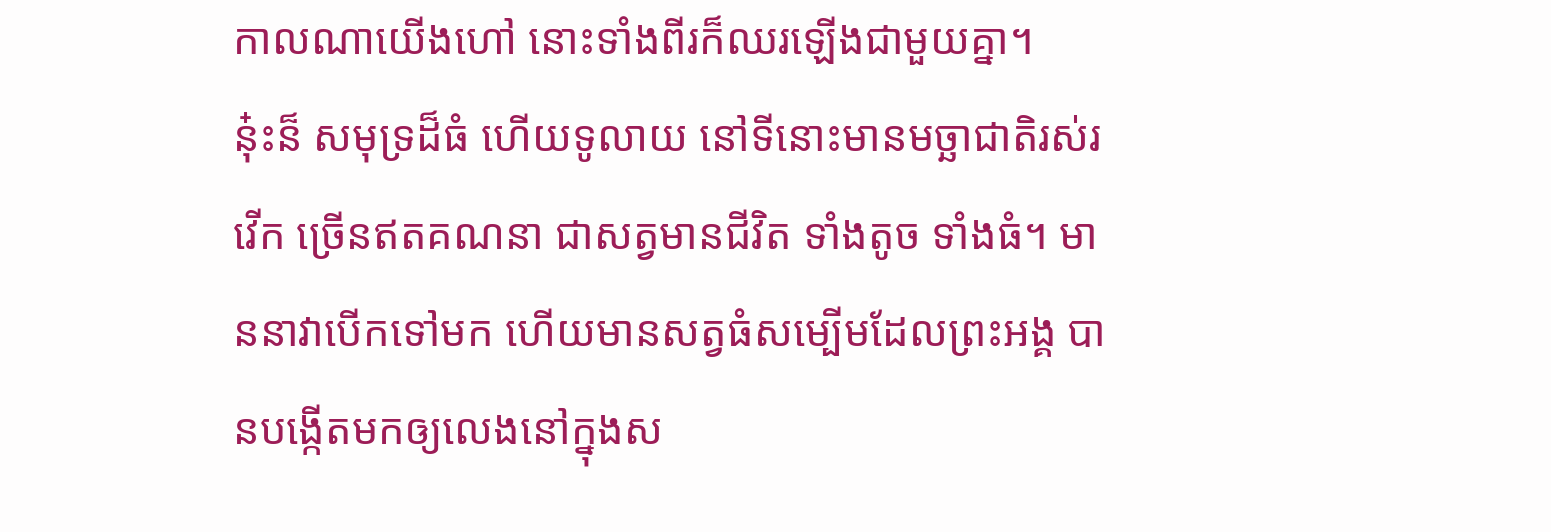កាលណាយើងហៅ នោះទាំងពីរក៏ឈរឡើងជាមួយគ្នា។
ន៎ុះន៏ សមុទ្រដ៏ធំ ហើយទូលាយ នៅទីនោះមានមច្ឆាជាតិរស់រវើក ច្រើនឥតគណនា ជាសត្វមានជីវិត ទាំងតូច ទាំងធំ។ មាននាវាបើកទៅមក ហើយមានសត្វធំសម្បើមដែលព្រះអង្គ បានបង្កើតមកឲ្យលេងនៅក្នុងស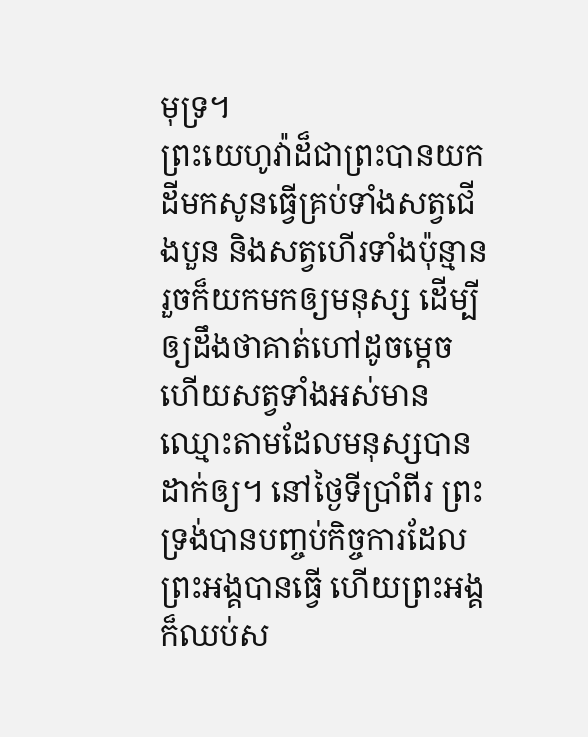មុទ្រ។
ព្រះយេហូវ៉ាដ៏ជាព្រះបានយកដីមកសូនធ្វើគ្រប់ទាំងសត្វជើងបួន និងសត្វហើរទាំងប៉ុន្មាន រួចក៏យកមកឲ្យមនុស្ស ដើម្បីឲ្យដឹងថាគាត់ហៅដូចម្តេច ហើយសត្វទាំងអស់មានឈ្មោះតាមដែលមនុស្សបានដាក់ឲ្យ។ នៅថ្ងៃទីប្រាំពីរ ព្រះទ្រង់បានបញ្ចប់កិច្ចការដែលព្រះអង្គបានធ្វើ ហើយព្រះអង្គក៏ឈប់ស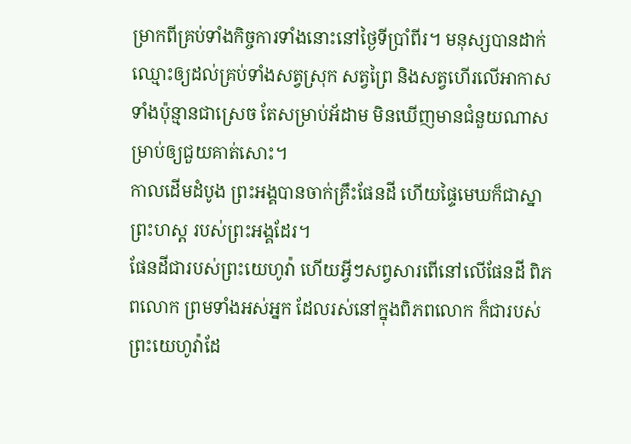ម្រាកពីគ្រប់ទាំងកិច្ចការទាំងនោះនៅថ្ងៃទីប្រាំពីរ។ មនុស្សបានដាក់ឈ្មោះឲ្យដល់គ្រប់ទាំងសត្វស្រុក សត្វព្រៃ និងសត្វហើរលើអាកាសទាំងប៉ុន្មានជាស្រេច តែសម្រាប់អ័ដាម មិនឃើញមានជំនួយណាសម្រាប់ឲ្យជួយគាត់សោះ។
កាលដើមដំបូង ព្រះអង្គបានចាក់គ្រឹះផែនដី ហើយផ្ទៃមេឃក៏ជាស្នាព្រះហស្ត របស់ព្រះអង្គដែរ។
ផែនដីជារបស់ព្រះយេហូវ៉ា ហើយអ្វីៗសព្វសារពើនៅលើផែនដី ពិភពលោក ព្រមទាំងអស់អ្នក ដែលរស់នៅក្នុងពិភពលោក ក៏ជារបស់ព្រះយេហូវ៉ាដែ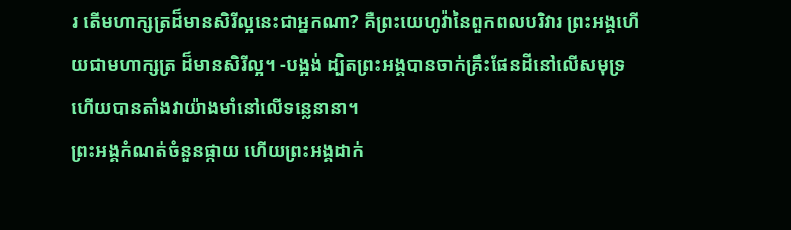រ តើមហាក្សត្រដ៏មានសិរីល្អនេះជាអ្នកណា? គឺព្រះយេហូវ៉ានៃពួកពលបរិវារ ព្រះអង្គហើយជាមហាក្សត្រ ដ៏មានសិរីល្អ។ -បង្អង់ ដ្បិតព្រះអង្គបានចាក់គ្រឹះផែនដីនៅលើសមុទ្រ ហើយបានតាំងវាយ៉ាងមាំនៅលើទន្លេនានា។
ព្រះអង្គកំណត់ចំនួនផ្កាយ ហើយព្រះអង្គដាក់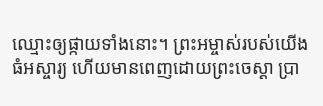ឈ្មោះឲ្យផ្កាយទាំងនោះ។ ព្រះអម្ចាស់របស់យើងធំអស្ចារ្យ ហើយមានពេញដោយព្រះចេស្ដា ប្រា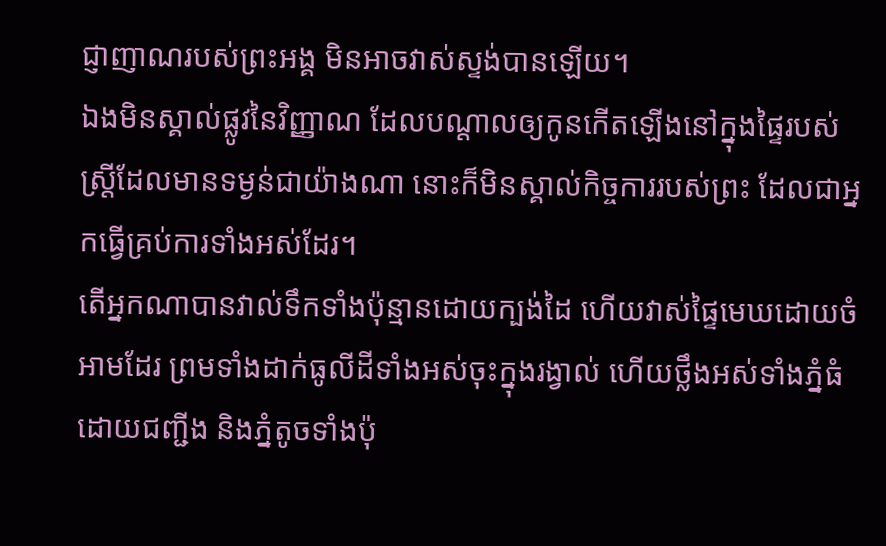ជ្ញាញាណរបស់ព្រះអង្គ មិនអាចវាស់ស្ទង់បានឡើយ។
ឯងមិនស្គាល់ផ្លូវនៃវិញ្ញាណ ដែលបណ្ដាលឲ្យកូនកើតឡើងនៅក្នុងផ្ទៃរបស់ស្ត្រីដែលមានទម្ងន់ជាយ៉ាងណា នោះក៏មិនស្គាល់កិច្ចការរបស់ព្រះ ដែលជាអ្នកធ្វើគ្រប់ការទាំងអស់ដែរ។
តើអ្នកណាបានវាល់ទឹកទាំងប៉ុន្មានដោយក្បង់ដៃ ហើយវាស់ផ្ទៃមេឃដោយចំអាមដែរ ព្រមទាំងដាក់ធូលីដីទាំងអស់ចុះក្នុងរង្វាល់ ហើយថ្លឹងអស់ទាំងភ្នំធំ ដោយជញ្ជីង និងភ្នំតូចទាំងប៉ុ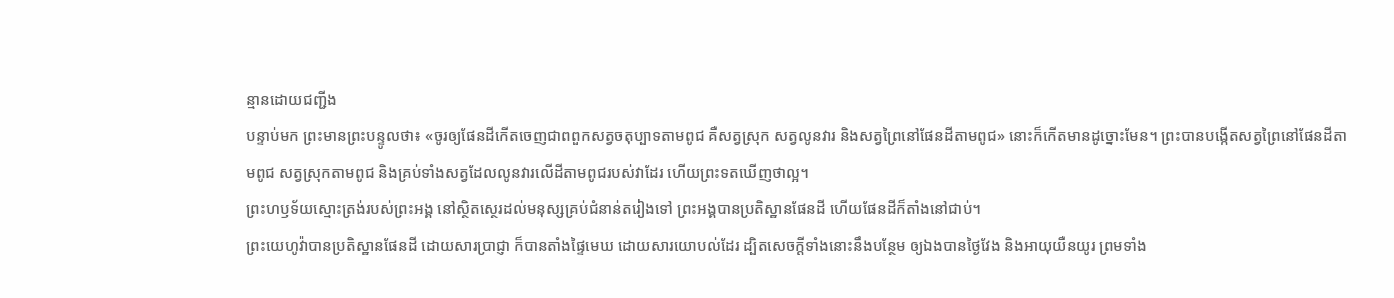ន្មានដោយជញ្ជីង
បន្ទាប់មក ព្រះមានព្រះបន្ទូលថា៖ «ចូរឲ្យផែនដីកើតចេញជាពពួកសត្វចតុប្បាទតាមពូជ គឺសត្វស្រុក សត្វលូនវារ និងសត្វព្រៃនៅផែនដីតាមពូជ» នោះក៏កើតមានដូច្នោះមែន។ ព្រះបានបង្កើតសត្វព្រៃនៅផែនដីតាមពូជ សត្វស្រុកតាមពូជ និងគ្រប់ទាំងសត្វដែលលូនវារលើដីតាមពូជរបស់វាដែរ ហើយព្រះទតឃើញថាល្អ។
ព្រះហឫទ័យស្មោះត្រង់របស់ព្រះអង្គ នៅស្ថិតស្ថេរដល់មនុស្សគ្រប់ជំនាន់តរៀងទៅ ព្រះអង្គបានប្រតិស្ឋានផែនដី ហើយផែនដីក៏តាំងនៅជាប់។
ព្រះយេហូវ៉ាបានប្រតិស្ឋានផែនដី ដោយសារប្រាជ្ញា ក៏បានតាំងផ្ទៃមេឃ ដោយសារយោបល់ដែរ ដ្បិតសេចក្ដីទាំងនោះនឹងបន្ថែម ឲ្យឯងបានថ្ងៃវែង និងអាយុយឺនយូរ ព្រមទាំង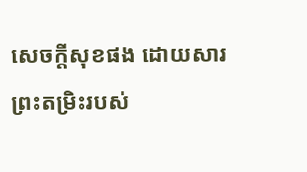សេចក្ដីសុខផង ដោយសារព្រះតម្រិះរបស់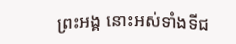ព្រះអង្គ នោះអស់ទាំងទីជ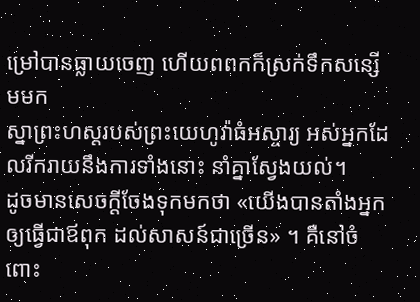ម្រៅបានធ្លាយចេញ ហើយពពកក៏ស្រក់ទឹកសន្សើមមក
ស្នាព្រះហស្ដរបស់ព្រះយេហូវ៉ាធំអស្ចារ្យ អស់អ្នកដែលរីករាយនឹងការទាំងនោះ នាំគ្នាស្វែងយល់។
ដូចមានសេចក្តីចែងទុកមកថា «យើងបានតាំងអ្នកឲ្យធ្វើជាឪពុក ដល់សាសន៍ជាច្រើន» ។ គឺនៅចំពោះ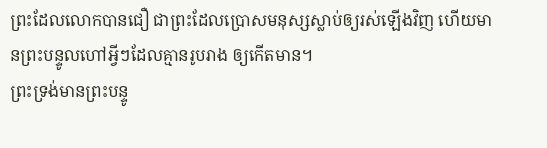ព្រះដែលលោកបានជឿ ជាព្រះដែលប្រោសមនុស្សស្លាប់ឲ្យរស់ឡើងវិញ ហើយមានព្រះបន្ទូលហៅអ្វីៗដែលគ្មានរូបរាង ឲ្យកើតមាន។
ព្រះទ្រង់មានព្រះបន្ទូ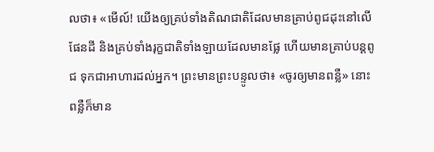លថា៖ «មើល៍! យើងឲ្យគ្រប់ទាំងតិណជាតិដែលមានគ្រាប់ពូជដុះនៅលើផែនដី និងគ្រប់ទាំងរុក្ខជាតិទាំងឡាយដែលមានផ្លែ ហើយមានគ្រាប់បន្តពូជ ទុកជាអាហារដល់អ្នក។ ព្រះមានព្រះបន្ទូលថា៖ «ចូរឲ្យមានពន្លឺ» នោះពន្លឺក៏មាន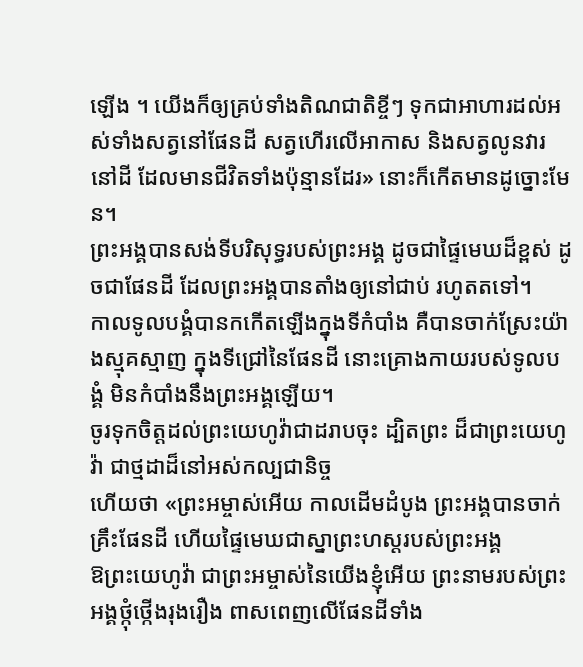ឡើង ។ យើងក៏ឲ្យគ្រប់ទាំងតិណជាតិខ្ចីៗ ទុកជាអាហារដល់អស់ទាំងសត្វនៅផែនដី សត្វហើរលើអាកាស និងសត្វលូនវារនៅដី ដែលមានជីវិតទាំងប៉ុន្មានដែរ» នោះក៏កើតមានដូច្នោះមែន។
ព្រះអង្គបានសង់ទីបរិសុទ្ធរបស់ព្រះអង្គ ដូចជាផ្ទៃមេឃដ៏ខ្ពស់ ដូចជាផែនដី ដែលព្រះអង្គបានតាំងឲ្យនៅជាប់ រហូតតទៅ។
កាលទូលបង្គំបានកកើតឡើងក្នុងទីកំបាំង គឺបានចាក់ស្រែះយ៉ាងស្មុគស្មាញ ក្នុងទីជ្រៅនៃផែនដី នោះគ្រោងកាយរបស់ទូលបង្គំ មិនកំបាំងនឹងព្រះអង្គឡើយ។
ចូរទុកចិត្តដល់ព្រះយេហូវ៉ាជាដរាបចុះ ដ្បិតព្រះ ដ៏ជាព្រះយេហូវ៉ា ជាថ្មដាដ៏នៅអស់កល្បជានិច្ច
ហើយថា «ព្រះអម្ចាស់អើយ កាលដើមដំបូង ព្រះអង្គបានចាក់គ្រឹះផែនដី ហើយផ្ទៃមេឃជាស្នាព្រះហស្តរបស់ព្រះអង្គ
ឱព្រះយេហូវ៉ា ជាព្រះអម្ចាស់នៃយើងខ្ញុំអើយ ព្រះនាមរបស់ព្រះអង្គថ្កុំថ្កើងរុងរឿង ពាសពេញលើផែនដីទាំង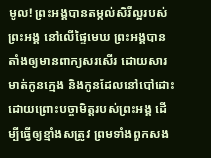មូល! ព្រះអង្គបានតម្កល់សិរីល្អរបស់ព្រះអង្គ នៅលើផ្ទៃមេឃ ព្រះអង្គបានតាំងឲ្យមានពាក្យសរសើរ ដោយសារមាត់កូនក្មេង និងកូនដែលនៅបៅដោះ ដោយព្រោះបច្ចាមិត្តរបស់ព្រះអង្គ ដើម្បីធ្វើឲ្យខ្មាំងសត្រូវ ព្រមទាំងពួកសង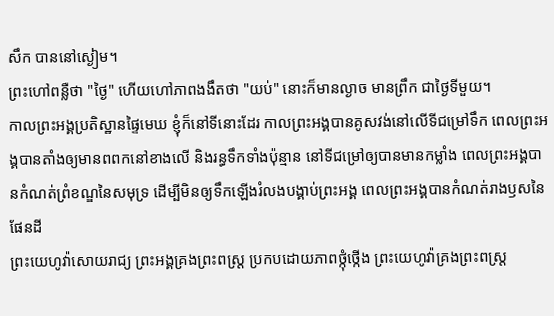សឹក បាននៅស្ងៀម។
ព្រះហៅពន្លឺថា "ថ្ងៃ" ហើយហៅភាពងងឹតថា "យប់" នោះក៏មានល្ងាច មានព្រឹក ជាថ្ងៃទីមួយ។
កាលព្រះអង្គប្រតិស្ឋានផ្ទៃមេឃ ខ្ញុំក៏នៅទីនោះដែរ កាលព្រះអង្គបានគូសវង់នៅលើទីជម្រៅទឹក ពេលព្រះអង្គបានតាំងឲ្យមានពពកនៅខាងលើ និងរន្ធទឹកទាំងប៉ុន្មាន នៅទីជម្រៅឲ្យបានមានកម្លាំង ពេលព្រះអង្គបានកំណត់ព្រំខណ្ឌនៃសមុទ្រ ដើម្បីមិនឲ្យទឹកឡើងរំលងបង្គាប់ព្រះអង្គ ពេលព្រះអង្គបានកំណត់រាងឫសនៃផែនដី
ព្រះយេហូវ៉ាសោយរាជ្យ ព្រះអង្គគ្រងព្រះពស្ដ្រ ប្រកបដោយភាពថ្កុំថ្កើង ព្រះយេហូវ៉ាគ្រងព្រះពស្ដ្រ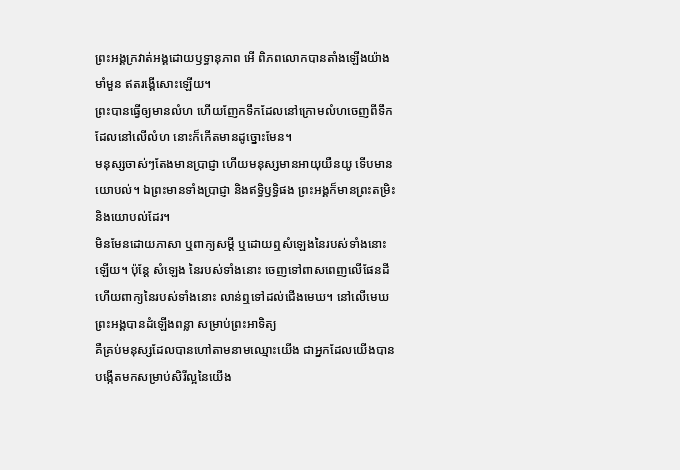ព្រះអង្គក្រវាត់អង្គដោយឫទ្ធានុភាព អើ ពិភពលោកបានតាំងឡើងយ៉ាងមាំមួន ឥតរង្គើសោះឡើយ។
ព្រះបានធ្វើឲ្យមានលំហ ហើយញែកទឹកដែលនៅក្រោមលំហចេញពីទឹកដែលនៅលើលំហ នោះក៏កើតមានដូច្នោះមែន។
មនុស្សចាស់ៗតែងមានប្រាជ្ញា ហើយមនុស្សមានអាយុយឺនយូ ទើបមានយោបល់។ ឯព្រះមានទាំងប្រាជ្ញា និងឥទ្ធិឫទ្ធិផង ព្រះអង្គក៏មានព្រះតម្រិះ និងយោបល់ដែរ។
មិនមែនដោយភាសា ឬពាក្យសម្ដី ឬដោយឮសំឡេងនៃរបស់ទាំងនោះឡើយ។ ប៉ុន្តែ សំឡេង នៃរបស់ទាំងនោះ ចេញទៅពាសពេញលើផែនដី ហើយពាក្យនៃរបស់ទាំងនោះ លាន់ឮទៅដល់ជើងមេឃ។ នៅលើមេឃ ព្រះអង្គបានដំឡើងពន្លា សម្រាប់ព្រះអាទិត្យ
គឺគ្រប់មនុស្សដែលបានហៅតាមនាមឈ្មោះយើង ជាអ្នកដែលយើងបានបង្កើតមកសម្រាប់សិរីល្អនៃយើង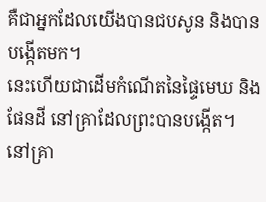គឺជាអ្នកដែលយើងបានជបសូន និងបានបង្កើតមក។
នេះហើយជាដើមកំណើតនៃផ្ទៃមេឃ និងផែនដី នៅគ្រាដែលព្រះបានបង្កើត។ នៅគ្រា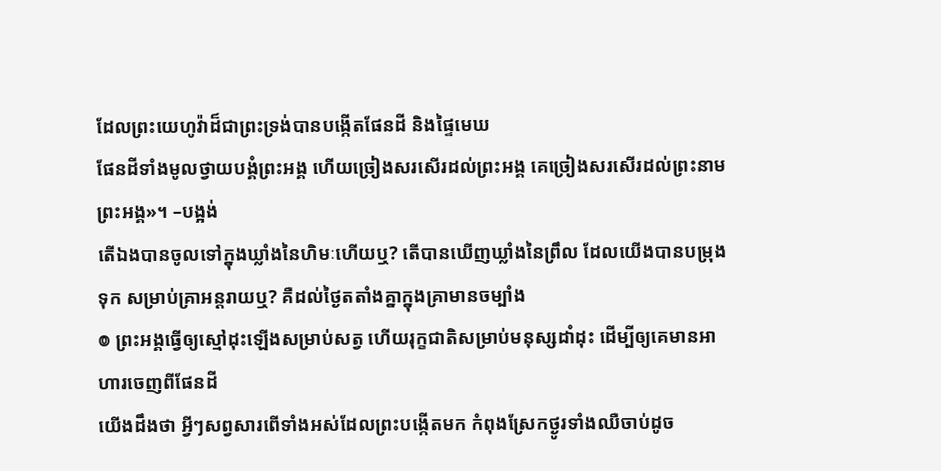ដែលព្រះយេហូវ៉ាដ៏ជាព្រះទ្រង់បានបង្កើតផែនដី និងផ្ទៃមេឃ
ផែនដីទាំងមូលថ្វាយបង្គំព្រះអង្គ ហើយច្រៀងសរសើរដល់ព្រះអង្គ គេច្រៀងសរសើរដល់ព្រះនាមព្រះអង្គ»។ –បង្អង់
តើឯងបានចូលទៅក្នុងឃ្លាំងនៃហិមៈហើយឬ? តើបានឃើញឃ្លាំងនៃព្រឹល ដែលយើងបានបម្រុងទុក សម្រាប់គ្រាអន្តរាយឬ? គឺដល់ថ្ងៃតតាំងគ្នាក្នុងគ្រាមានចម្បាំង
៙ ព្រះអង្គធ្វើឲ្យស្មៅដុះឡើងសម្រាប់សត្វ ហើយរុក្ខជាតិសម្រាប់មនុស្សដាំដុះ ដើម្បីឲ្យគេមានអាហារចេញពីផែនដី
យើងដឹងថា អ្វីៗសព្វសារពើទាំងអស់ដែលព្រះបង្កើតមក កំពុងស្រែកថ្ងូរទាំងឈឺចាប់ដូច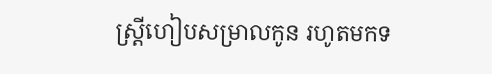ស្ដ្រីហៀបសម្រាលកូន រហូតមកទ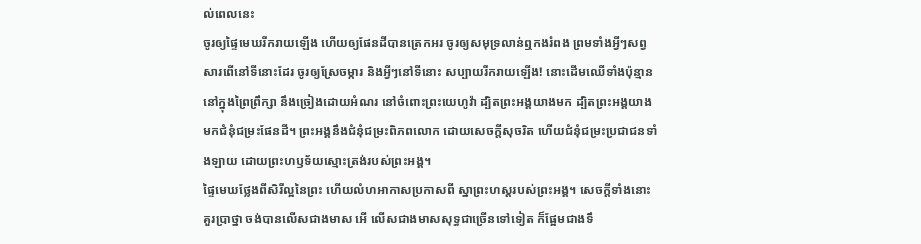ល់ពេលនេះ
ចូរឲ្យផ្ទៃមេឃរីករាយឡើង ហើយឲ្យផែនដីបានត្រេកអរ ចូរឲ្យសមុទ្រលាន់ឮកងរំពង ព្រមទាំងអ្វីៗសព្វសារពើនៅទីនោះដែរ ចូរឲ្យស្រែចម្ការ និងអ្វីៗនៅទីនោះ សប្បាយរីករាយឡើង! នោះដើមឈើទាំងប៉ុន្មាននៅក្នុងព្រៃព្រឹក្សា នឹងច្រៀងដោយអំណរ នៅចំពោះព្រះយេហូវ៉ា ដ្បិតព្រះអង្គយាងមក ដ្បិតព្រះអង្គយាងមកជំនុំជម្រះផែនដី។ ព្រះអង្គនឹងជំនុំជម្រះពិភពលោក ដោយសេចក្ដីសុចរិត ហើយជំនុំជម្រះប្រជាជនទាំងឡាយ ដោយព្រះហឫទ័យស្មោះត្រង់របស់ព្រះអង្គ។
ផ្ទៃមេឃថ្លែងពីសិរីល្អនៃព្រះ ហើយលំហអាកាសប្រកាសពី ស្នាព្រះហស្តរបស់ព្រះអង្គ។ សេចក្ដីទាំងនោះគួរប្រាថ្នា ចង់បានលើសជាងមាស អើ លើសជាងមាសសុទ្ធជាច្រើនទៅទៀត ក៏ផ្អែមជាងទឹ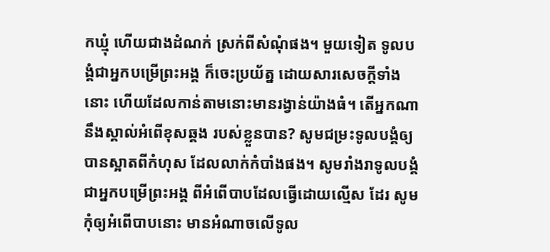កឃ្មុំ ហើយជាងដំណក់ ស្រក់ពីសំណុំផង។ មួយទៀត ទូលបង្គំជាអ្នកបម្រើព្រះអង្គ ក៏ចេះប្រយ័ត្ន ដោយសារសេចក្ដីទាំងនោះ ហើយដែលកាន់តាមនោះមានរង្វាន់យ៉ាងធំ។ តើអ្នកណានឹងស្គាល់អំពើខុសឆ្គង របស់ខ្លួនបាន? សូមជម្រះទូលបង្គំឲ្យបានស្អាតពីកំហុស ដែលលាក់កំបាំងផង។ សូមរាំងរាទូលបង្គំជាអ្នកបម្រើព្រះអង្គ ពីអំពើបាបដែលធ្វើដោយល្មើស ដែរ សូមកុំឲ្យអំពើបាបនោះ មានអំណាចលើទូល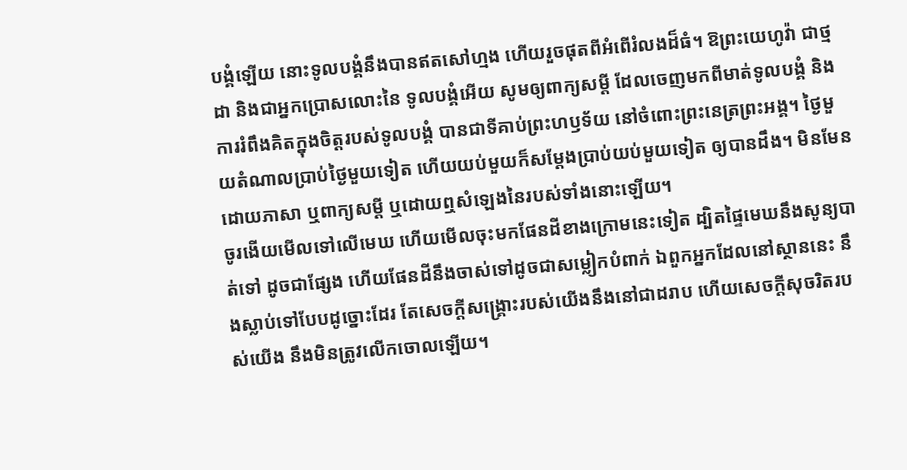បង្គំឡើយ នោះទូលបង្គំនឹងបានឥតសៅហ្មង ហើយរួចផុតពីអំពើរំលងដ៏ធំ។ ឱព្រះយេហូវ៉ា ជាថ្មដា និងជាអ្នកប្រោសលោះនៃ ទូលបង្គំអើយ សូមឲ្យពាក្យសម្ដី ដែលចេញមកពីមាត់ទូលបង្គំ និងការរំពឹងគិតក្នុងចិត្តរបស់ទូលបង្គំ បានជាទីគាប់ព្រះហឫទ័យ នៅចំពោះព្រះនេត្រព្រះអង្គ។ ថ្ងៃមួយតំណាលប្រាប់ថ្ងៃមួយទៀត ហើយយប់មួយក៏សម្ដែងប្រាប់យប់មួយទៀត ឲ្យបានដឹង។ មិនមែនដោយភាសា ឬពាក្យសម្ដី ឬដោយឮសំឡេងនៃរបស់ទាំងនោះឡើយ។
ចូរងើយមើលទៅលើមេឃ ហើយមើលចុះមកផែនដីខាងក្រោមនេះទៀត ដ្បិតផ្ទៃមេឃនឹងសូន្យបាត់ទៅ ដូចជាផ្សែង ហើយផែនដីនឹងចាស់ទៅដូចជាសម្លៀកបំពាក់ ឯពួកអ្នកដែលនៅស្ថាននេះ នឹងស្លាប់ទៅបែបដូច្នោះដែរ តែសេចក្ដីសង្គ្រោះរបស់យើងនឹងនៅជាដរាប ហើយសេចក្ដីសុចរិតរបស់យើង នឹងមិនត្រូវលើកចោលឡើយ។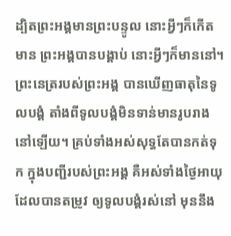ដ្បិតព្រះអង្គមានព្រះបន្ទូល នោះអ្វីៗក៏កើតមាន ព្រះអង្គបានបង្គាប់ នោះអ្វីៗក៏មាននៅ។
ព្រះនេត្ររបស់ព្រះអង្គ បានឃើញធាតុនៃទូលបង្គំ តាំងពីទូលបង្គំមិនទាន់មានរូបរាងនៅឡើយ។ គ្រប់ទាំងអស់សុទ្ធតែបានកត់ទុក ក្នុងបញ្ជីរបស់ព្រះអង្គ គឺអស់ទាំងថ្ងៃអាយុដែលបានតម្រូវ ឲ្យទូលបង្គំរស់នៅ មុននឹង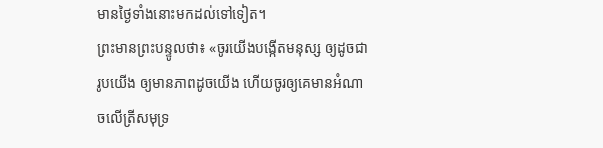មានថ្ងៃទាំងនោះមកដល់ទៅទៀត។
ព្រះមានព្រះបន្ទូលថា៖ «ចូរយើងបង្កើតមនុស្ស ឲ្យដូចជារូបយើង ឲ្យមានភាពដូចយើង ហើយចូរឲ្យគេមានអំណាចលើត្រីសមុទ្រ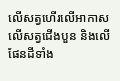លើសត្វហើរលើអាកាស លើសត្វជើងបួន និងលើផែនដីទាំង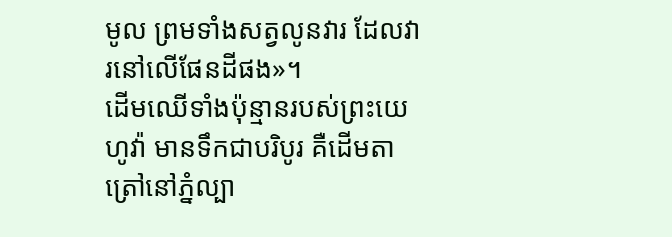មូល ព្រមទាំងសត្វលូនវារ ដែលវារនៅលើផែនដីផង»។
ដើមឈើទាំងប៉ុន្មានរបស់ព្រះយេហូវ៉ា មានទឹកជាបរិបូរ គឺដើមតាត្រៅនៅភ្នំល្បា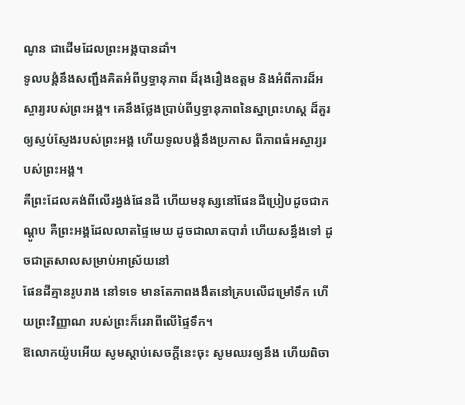ណូន ជាដើមដែលព្រះអង្គបានដាំ។
ទូលបង្គំនឹងសញ្ជឹងគិតអំពីឫទ្ធានុភាព ដ៏រុងរឿងឧត្តម និងអំពីការដ៏អស្ចារ្យរបស់ព្រះអង្គ។ គេនឹងថ្លែងប្រាប់ពីឫទ្ធានុភាពនៃស្នាព្រះហស្ដ ដ៏គួរឲ្យស្ញប់ស្ញែងរបស់ព្រះអង្គ ហើយទូលបង្គំនឹងប្រកាស ពីភាពធំអស្ចារ្យរបស់ព្រះអង្គ។
គឺព្រះដែលគង់ពីលើរង្វង់ផែនដី ហើយមនុស្សនៅផែនដីប្រៀបដូចជាកណ្តូប គឺព្រះអង្គដែលលាតផ្ទៃមេឃ ដូចជាលាតបារាំ ហើយសន្ធឹងទៅ ដូចជាត្រសាលសម្រាប់អាស្រ័យនៅ
ផែនដីគ្មានរូបរាង នៅទទេ មានតែភាពងងឹតនៅគ្របលើជម្រៅទឹក ហើយព្រះវិញ្ញាណ របស់ព្រះក៏រេរាពីលើផ្ទៃទឹក។
ឱលោកយ៉ូបអើយ សូមស្តាប់សេចក្ដីនេះចុះ សូមឈរឲ្យនឹង ហើយពិចា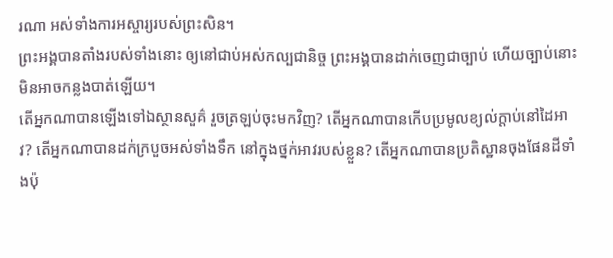រណា អស់ទាំងការអស្ចារ្យរបស់ព្រះសិន។
ព្រះអង្គបានតាំងរបស់ទាំងនោះ ឲ្យនៅជាប់អស់កល្បជានិច្ច ព្រះអង្គបានដាក់ចេញជាច្បាប់ ហើយច្បាប់នោះមិនអាចកន្លងបាត់ឡើយ។
តើអ្នកណាបានឡើងទៅឯស្ថានសួគ៌ រួចត្រឡប់ចុះមកវិញ? តើអ្នកណាបានកើបប្រមូលខ្យល់ក្តាប់នៅដៃអាវ? តើអ្នកណាបានដក់ក្របួចអស់ទាំងទឹក នៅក្នុងថ្នក់អាវរបស់ខ្លួន? តើអ្នកណាបានប្រតិស្ឋានចុងផែនដីទាំងប៉ុ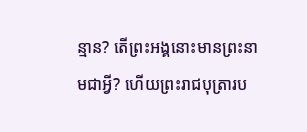ន្មាន? តើព្រះអង្គនោះមានព្រះនាមជាអ្វី? ហើយព្រះរាជបុត្រារប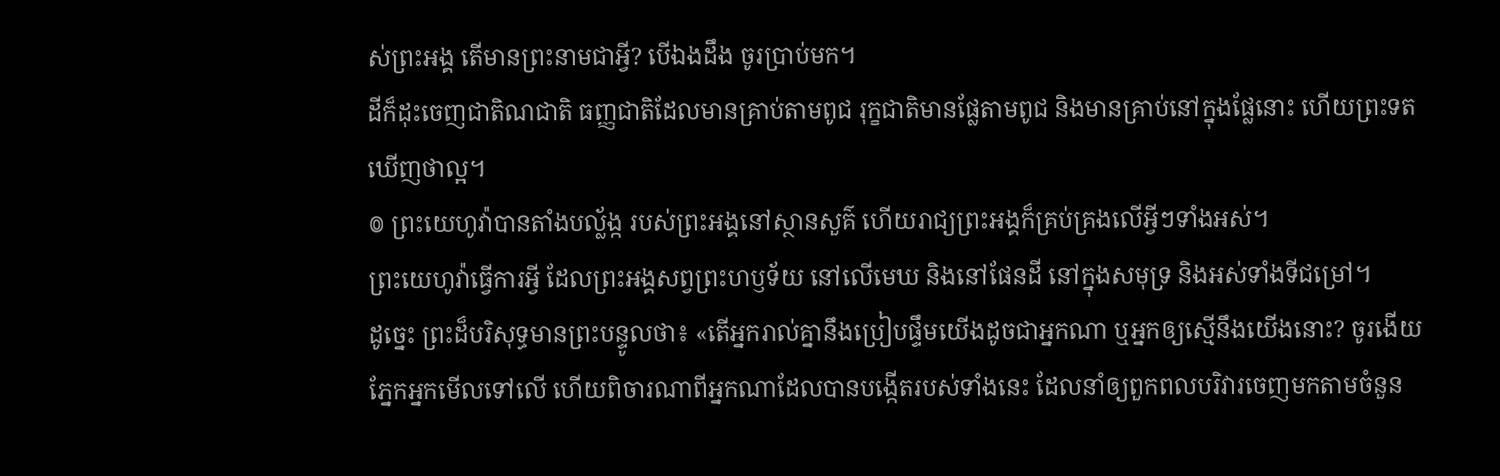ស់ព្រះអង្គ តើមានព្រះនាមជាអ្វី? បើឯងដឹង ចូរប្រាប់មក។
ដីក៏ដុះចេញជាតិណជាតិ ធញ្ញជាតិដែលមានគ្រាប់តាមពូជ រុក្ខជាតិមានផ្លែតាមពូជ និងមានគ្រាប់នៅក្នុងផ្លែនោះ ហើយព្រះទតឃើញថាល្អ។
៙ ព្រះយេហូវ៉ាបានតាំងបល្ល័ង្ក របស់ព្រះអង្គនៅស្ថានសួគ៌ ហើយរាជ្យព្រះអង្គក៏គ្រប់គ្រងលើអ្វីៗទាំងអស់។
ព្រះយេហូវ៉ាធ្វើការអ្វី ដែលព្រះអង្គសព្វព្រះហឫទ័យ នៅលើមេឃ និងនៅផែនដី នៅក្នុងសមុទ្រ និងអស់ទាំងទីជម្រៅ។
ដូច្នេះ ព្រះដ៏បរិសុទ្ធមានព្រះបន្ទូលថា៖ «តើអ្នករាល់គ្នានឹងប្រៀបផ្ទឹមយើងដូចជាអ្នកណា ឬអ្នកឲ្យស្មើនឹងយើងនោះ? ចូរងើយភ្នែកអ្នកមើលទៅលើ ហើយពិចារណាពីអ្នកណាដែលបានបង្កើតរបស់ទាំងនេះ ដែលនាំឲ្យពួកពលបរិវារចេញមកតាមចំនួន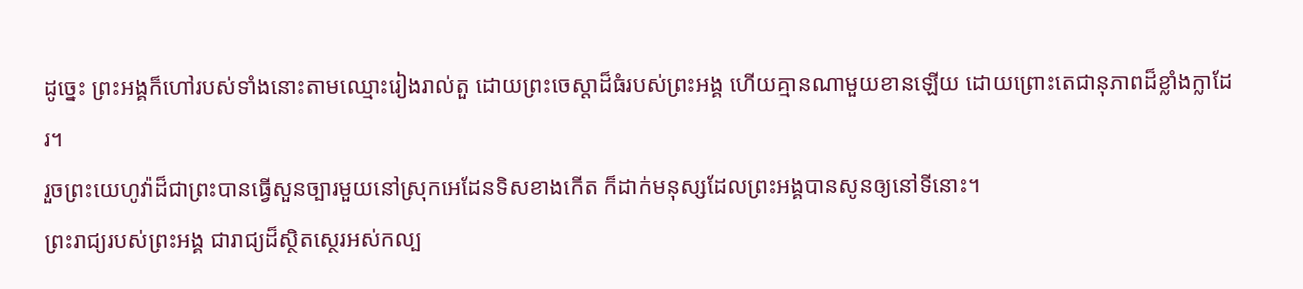ដូច្នេះ ព្រះអង្គក៏ហៅរបស់ទាំងនោះតាមឈ្មោះរៀងរាល់តួ ដោយព្រះចេស្តាដ៏ធំរបស់ព្រះអង្គ ហើយគ្មានណាមួយខានឡើយ ដោយព្រោះតេជានុភាពដ៏ខ្លាំងក្លាដែរ។
រួចព្រះយេហូវ៉ាដ៏ជាព្រះបានធ្វើសួនច្បារមួយនៅស្រុកអេដែនទិសខាងកើត ក៏ដាក់មនុស្សដែលព្រះអង្គបានសូនឲ្យនៅទីនោះ។
ព្រះរាជ្យរបស់ព្រះអង្គ ជារាជ្យដ៏ស្ថិតស្ថេរអស់កល្ប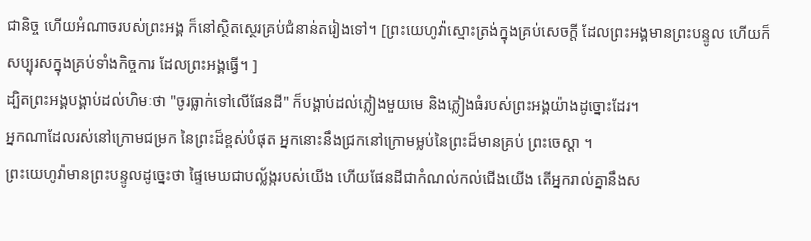ជានិច្ច ហើយអំណាចរបស់ព្រះអង្គ ក៏នៅស្ថិតស្ថេរគ្រប់ជំនាន់តរៀងទៅ។ [ព្រះយេហូវ៉ាស្មោះត្រង់ក្នុងគ្រប់សេចក្ដី ដែលព្រះអង្គមានព្រះបន្ទូល ហើយក៏សប្បុរសក្នុងគ្រប់ទាំងកិច្ចការ ដែលព្រះអង្គធ្វើ។ ]
ដ្បិតព្រះអង្គបង្គាប់ដល់ហិមៈថា "ចូរធ្លាក់ទៅលើផែនដី" ក៏បង្គាប់ដល់ភ្លៀងមួយមេ និងភ្លៀងធំរបស់ព្រះអង្គយ៉ាងដូច្នោះដែរ។
អ្នកណាដែលរស់នៅក្រោមជម្រក នៃព្រះដ៏ខ្ពស់បំផុត អ្នកនោះនឹងជ្រកនៅក្រោមម្លប់នៃព្រះដ៏មានគ្រប់ ព្រះចេស្តា ។
ព្រះយេហូវ៉ាមានព្រះបន្ទូលដូច្នេះថា ផ្ទៃមេឃជាបល្ល័ង្ករបស់យើង ហើយផែនដីជាកំណល់កល់ជើងយើង តើអ្នករាល់គ្នានឹងស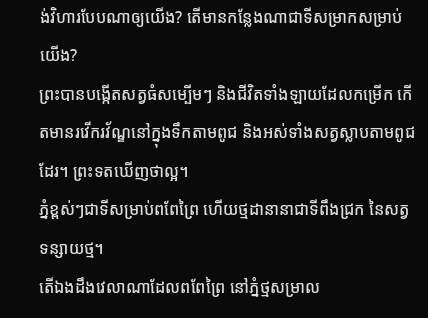ង់វិហារបែបណាឲ្យយើង? តើមានកន្លែងណាជាទីសម្រាកសម្រាប់យើង?
ព្រះបានបង្កើតសត្វធំសម្បើមៗ និងជីវិតទាំងឡាយដែលកម្រើក កើតមានរវើករវ័ណ្ឌនៅក្នុងទឹកតាមពូជ និងអស់ទាំងសត្វស្លាបតាមពូជដែរ។ ព្រះទតឃើញថាល្អ។
ភ្នំខ្ពស់ៗជាទីសម្រាប់ពពែព្រៃ ហើយថ្មដានានាជាទីពឹងជ្រក នៃសត្វទន្សាយថ្ម។
តើឯងដឹងវេលាណាដែលពពែព្រៃ នៅភ្នំថ្មសម្រាល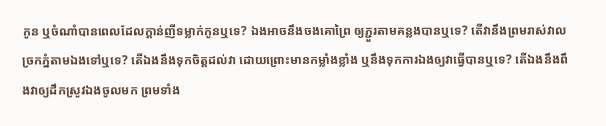កូន ឬចំណាំបានពេលដែលក្តាន់ញីទម្លាក់កូនឬទេ? ឯងអាចនឹងចងគោព្រៃ ឲ្យភ្ជួរតាមគន្លងបានឬទេ? តើវានឹងព្រមរាស់វាលច្រកភ្នំតាមឯងទៅឬទេ? តើឯងនឹងទុកចិត្តដល់វា ដោយព្រោះមានកម្លាំងខ្លាំង ឬនឹងទុកការឯងឲ្យវាធ្វើបានឬទេ? តើឯងនឹងពឹងវាឲ្យដឹកស្រូវឯងចូលមក ព្រមទាំង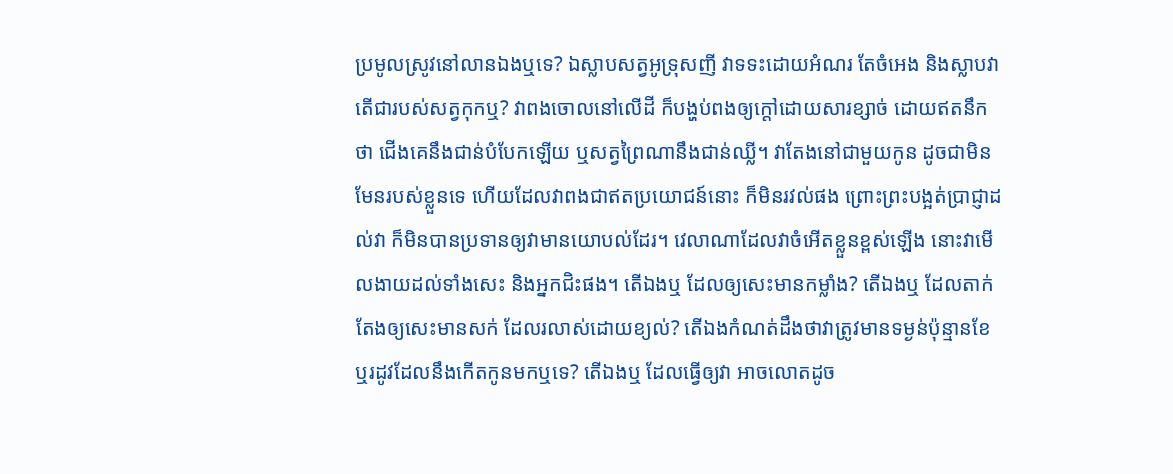ប្រមូលស្រូវនៅលានឯងឬទេ? ឯស្លាបសត្វអូទ្រុសញី វាទទះដោយអំណរ តែចំអេង និងស្លាបវា តើជារបស់សត្វកុកឬ? វាពងចោលនៅលើដី ក៏បង្ហប់ពងឲ្យក្តៅដោយសារខ្សាច់ ដោយឥតនឹកថា ជើងគេនឹងជាន់បំបែកឡើយ ឬសត្វព្រៃណានឹងជាន់ឈ្លី។ វាតែងនៅជាមួយកូន ដូចជាមិនមែនរបស់ខ្លួនទេ ហើយដែលវាពងជាឥតប្រយោជន៍នោះ ក៏មិនរវល់ផង ព្រោះព្រះបង្អត់ប្រាជ្ញាដល់វា ក៏មិនបានប្រទានឲ្យវាមានយោបល់ដែរ។ វេលាណាដែលវាចំអើតខ្លួនខ្ពស់ឡើង នោះវាមើលងាយដល់ទាំងសេះ និងអ្នកជិះផង។ តើឯងឬ ដែលឲ្យសេះមានកម្លាំង? តើឯងឬ ដែលតាក់តែងឲ្យសេះមានសក់ ដែលរលាស់ដោយខ្យល់? តើឯងកំណត់ដឹងថាវាត្រូវមានទម្ងន់ប៉ុន្មានខែ ឬរដូវដែលនឹងកើតកូនមកឬទេ? តើឯងឬ ដែលធ្វើឲ្យវា អាចលោតដូច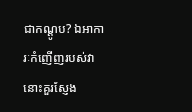ជាកណ្តូប? ឯអាការៈកំញើញរបស់វា នោះគួរស្ញែង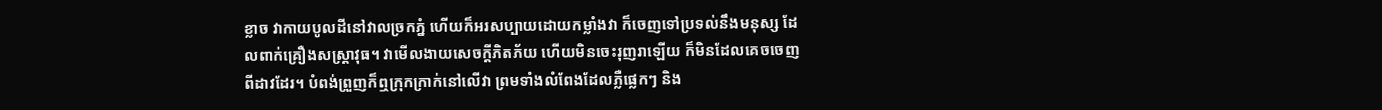ខ្លាច វាកាយបូលដីនៅវាលច្រកភ្នំ ហើយក៏អរសប្បាយដោយកម្លាំងវា ក៏ចេញទៅប្រទល់នឹងមនុស្ស ដែលពាក់គ្រឿងសស្ត្រាវុធ។ វាមើលងាយសេចក្ដីភិតភ័យ ហើយមិនចេះរុញរាឡើយ ក៏មិនដែលគេចចេញពីដាវដែរ។ បំពង់ព្រួញក៏ឮក្រុកក្រាក់នៅលើវា ព្រមទាំងលំពែងដែលភ្លឺផ្លេកៗ និង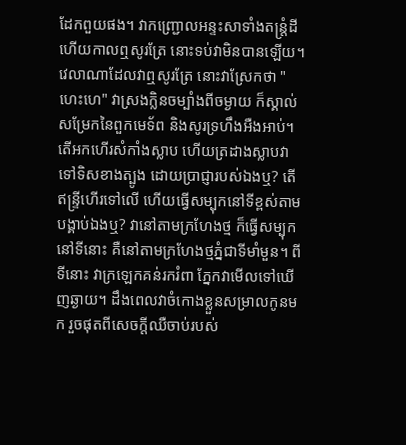ដែកពួយផង។ វាកញ្ជ្រោលអន្ទះសាទាំងតន្ត្រំដី ហើយកាលឮសូរត្រែ នោះទប់វាមិនបានឡើយ។ វេលាណាដែលវាឮសូរត្រែ នោះវាស្រែកថា "ហេះហេ" វាស្រងក្លិនចម្បាំងពីចម្ងាយ ក៏ស្គាល់សម្រែកនៃពួកមេទ័ព និងសូរទ្រហឹងអឺងអាប់។ តើអកហើរសំកាំងស្លាប ហើយត្រដាងស្លាបវាទៅទិសខាងត្បូង ដោយប្រាជ្ញារបស់ឯងឬ? តើឥន្ទ្រីហើរទៅលើ ហើយធ្វើសម្បុកនៅទីខ្ពស់តាមបង្គាប់ឯងឬ? វានៅតាមក្រហែងថ្ម ក៏ធ្វើសម្បុកនៅទីនោះ គឺនៅតាមក្រហែងថ្មភ្នំជាទីមាំមួន។ ពីទីនោះ វាក្រឡេកគន់រករំពា ភ្នែកវាមើលទៅឃើញឆ្ងាយ។ ដឹងពេលវាចំកោងខ្លួនសម្រាលកូនមក រួចផុតពីសេចក្ដីឈឺចាប់របស់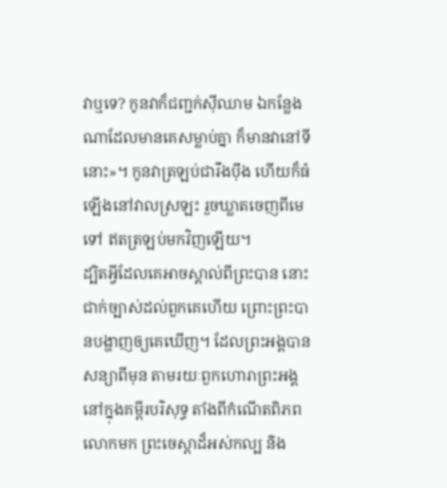វាឬទេ? កូនវាក៏ជញ្ជក់ស៊ីឈាម ឯកន្លែងណាដែលមានគេសម្លាប់គ្នា ក៏មានវានៅទីនោះ»។ កូនវាត្រឡប់ជារឹងប៉ឹង ហើយក៏ធំឡើងនៅវាលស្រឡះ រួចឃ្លាតចេញពីមេទៅ ឥតត្រឡប់មកវិញឡើយ។
ដ្បិតអ្វីដែលគេអាចស្គាល់ពីព្រះបាន នោះជាក់ច្បាស់ដល់ពួកគេហើយ ព្រោះព្រះបានបង្ហាញឲ្យគេឃើញ។ ដែលព្រះអង្គបានសន្យាពីមុន តាមរយៈពួកហោរាព្រះអង្គ នៅក្នុងគម្ពីរបរិសុទ្ធ តាំងពីកំណើតពិភពលោកមក ព្រះចេស្តាដ៏អស់កល្ប និង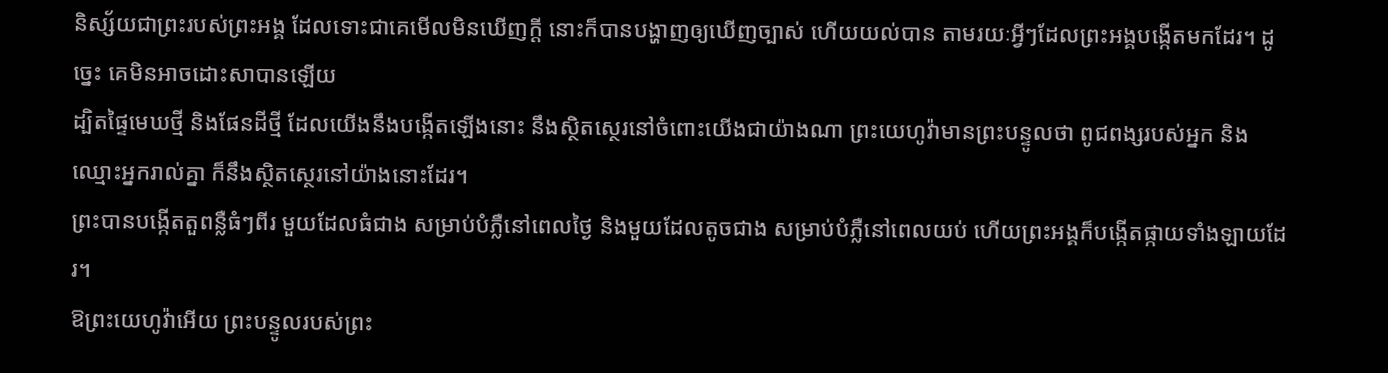និស្ស័យជាព្រះរបស់ព្រះអង្គ ដែលទោះជាគេមើលមិនឃើញក្ដី នោះក៏បានបង្ហាញឲ្យឃើញច្បាស់ ហើយយល់បាន តាមរយៈអ្វីៗដែលព្រះអង្គបង្កើតមកដែរ។ ដូច្នេះ គេមិនអាចដោះសាបានឡើយ
ដ្បិតផ្ទៃមេឃថ្មី និងផែនដីថ្មី ដែលយើងនឹងបង្កើតឡើងនោះ នឹងស្ថិតស្ថេរនៅចំពោះយើងជាយ៉ាងណា ព្រះយេហូវ៉ាមានព្រះបន្ទូលថា ពូជពង្សរបស់អ្នក និងឈ្មោះអ្នករាល់គ្នា ក៏នឹងស្ថិតស្ថេរនៅយ៉ាងនោះដែរ។
ព្រះបានបង្កើតតួពន្លឺធំៗពីរ មួយដែលធំជាង សម្រាប់បំភ្លឺនៅពេលថ្ងៃ និងមួយដែលតូចជាង សម្រាប់បំភ្លឺនៅពេលយប់ ហើយព្រះអង្គក៏បង្កើតផ្កាយទាំងឡាយដែរ។
ឱព្រះយេហូវ៉ាអើយ ព្រះបន្ទូលរបស់ព្រះ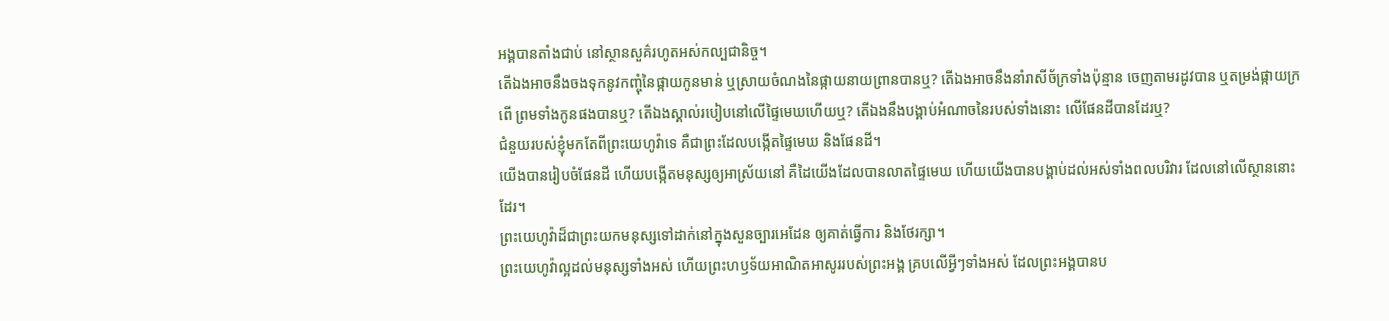អង្គបានតាំងជាប់ នៅស្ថានសួគ៌រហូតអស់កល្បជានិច្ច។
តើឯងអាចនឹងចងទុកនូវកញ្ចុំនៃផ្កាយកូនមាន់ ឬស្រាយចំណងនៃផ្កាយនាយព្រានបានឬ? តើឯងអាចនឹងនាំរាសីច័ក្រទាំងប៉ុន្មាន ចេញតាមរដូវបាន ឬតម្រង់ផ្កាយក្រពើ ព្រមទាំងកូនផងបានឬ? តើឯងស្គាល់របៀបនៅលើផ្ទៃមេឃហើយឬ? តើឯងនឹងបង្គាប់អំណាចនៃរបស់ទាំងនោះ លើផែនដីបានដែរឬ?
ជំនួយរបស់ខ្ញុំមកតែពីព្រះយេហូវ៉ាទេ គឺជាព្រះដែលបង្កើតផ្ទៃមេឃ និងផែនដី។
យើងបានរៀបចំផែនដី ហើយបង្កើតមនុស្សឲ្យអាស្រ័យនៅ គឺដៃយើងដែលបានលាតផ្ទៃមេឃ ហើយយើងបានបង្គាប់ដល់អស់ទាំងពលបរិវារ ដែលនៅលើស្ថាននោះដែរ។
ព្រះយេហូវ៉ាដ៏ជាព្រះយកមនុស្សទៅដាក់នៅក្នុងសួនច្បារអេដែន ឲ្យគាត់ធ្វើការ និងថែរក្សា។
ព្រះយេហូវ៉ាល្អដល់មនុស្សទាំងអស់ ហើយព្រះហឫទ័យអាណិតអាសូររបស់ព្រះអង្គ គ្របលើអ្វីៗទាំងអស់ ដែលព្រះអង្គបានប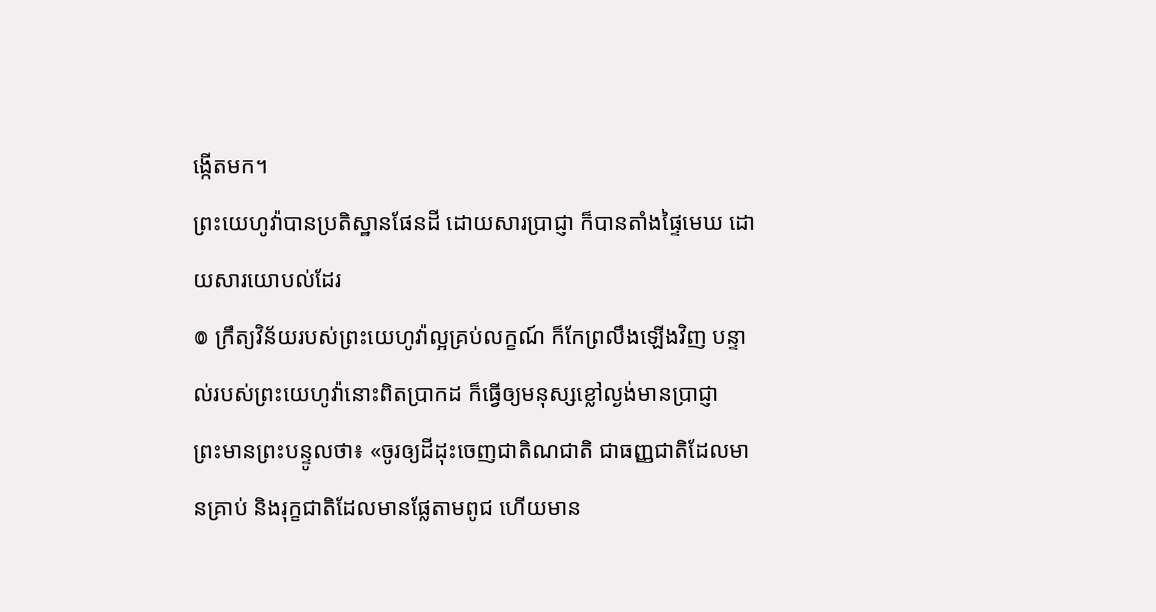ង្កើតមក។
ព្រះយេហូវ៉ាបានប្រតិស្ឋានផែនដី ដោយសារប្រាជ្ញា ក៏បានតាំងផ្ទៃមេឃ ដោយសារយោបល់ដែរ
៙ ក្រឹត្យវិន័យរបស់ព្រះយេហូវ៉ាល្អគ្រប់លក្ខណ៍ ក៏កែព្រលឹងឡើងវិញ បន្ទាល់របស់ព្រះយេហូវ៉ានោះពិតប្រាកដ ក៏ធ្វើឲ្យមនុស្សខ្លៅល្ងង់មានប្រាជ្ញា
ព្រះមានព្រះបន្ទូលថា៖ «ចូរឲ្យដីដុះចេញជាតិណជាតិ ជាធញ្ញជាតិដែលមានគ្រាប់ និងរុក្ខជាតិដែលមានផ្លែតាមពូជ ហើយមាន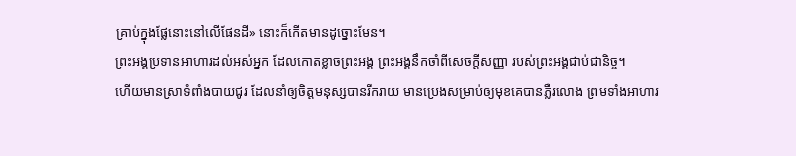គ្រាប់ក្នុងផ្លែនោះនៅលើផែនដី» នោះក៏កើតមានដូច្នោះមែន។
ព្រះអង្គប្រទានអាហារដល់អស់អ្នក ដែលកោតខ្លាចព្រះអង្គ ព្រះអង្គនឹកចាំពីសេចក្ដីសញ្ញា របស់ព្រះអង្គជាប់ជានិច្ច។
ហើយមានស្រាទំពាំងបាយជូរ ដែលនាំឲ្យចិត្តមនុស្សបានរីករាយ មានប្រេងសម្រាប់ឲ្យមុខគេបានភ្លឺរលោង ព្រមទាំងអាហារ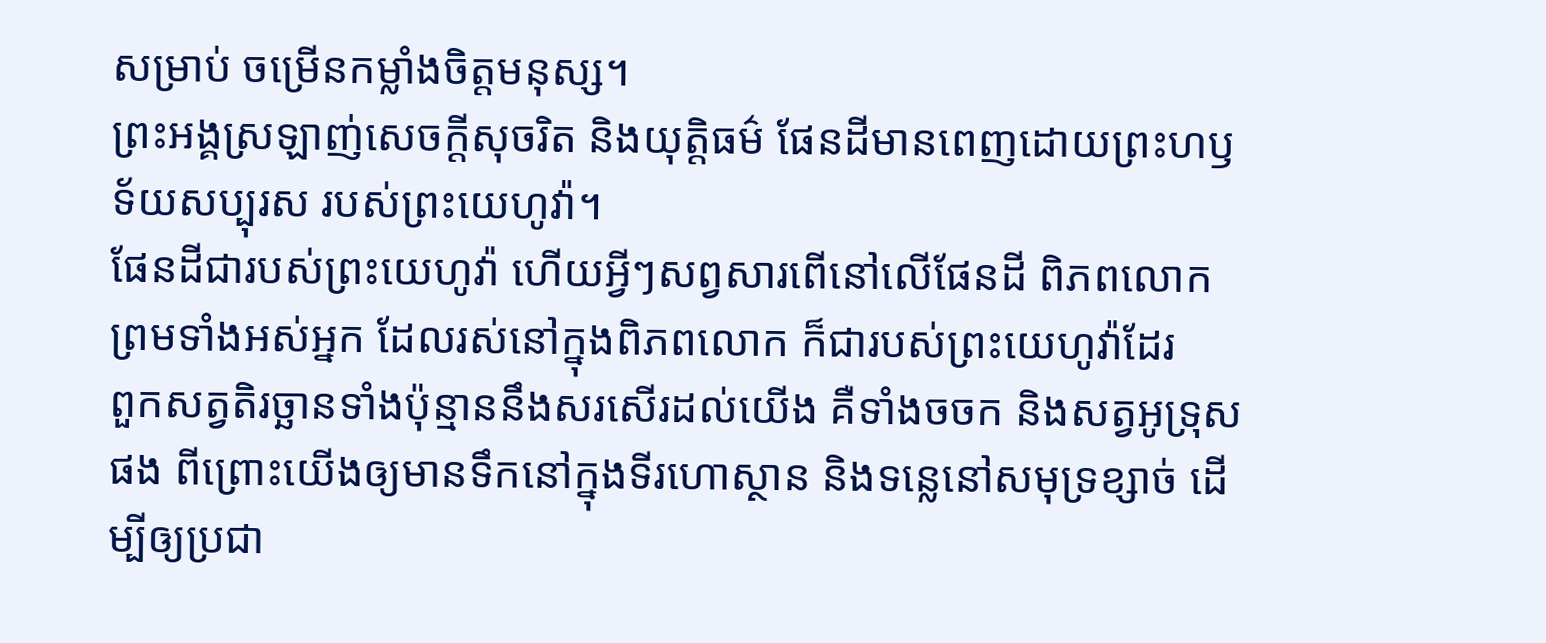សម្រាប់ ចម្រើនកម្លាំងចិត្តមនុស្ស។
ព្រះអង្គស្រឡាញ់សេចក្ដីសុចរិត និងយុត្តិធម៌ ផែនដីមានពេញដោយព្រះហឫទ័យសប្បុរស របស់ព្រះយេហូវ៉ា។
ផែនដីជារបស់ព្រះយេហូវ៉ា ហើយអ្វីៗសព្វសារពើនៅលើផែនដី ពិភពលោក ព្រមទាំងអស់អ្នក ដែលរស់នៅក្នុងពិភពលោក ក៏ជារបស់ព្រះយេហូវ៉ាដែរ
ពួកសត្វតិរច្ឆានទាំងប៉ុន្មាននឹងសរសើរដល់យើង គឺទាំងចចក និងសត្វអូទ្រុសផង ពីព្រោះយើងឲ្យមានទឹកនៅក្នុងទីរហោស្ថាន និងទន្លេនៅសមុទ្រខ្សាច់ ដើម្បីឲ្យប្រជា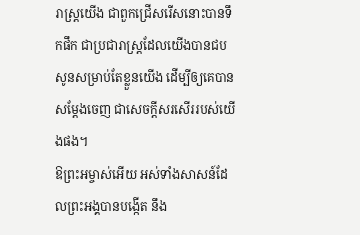រាស្ត្រយើង ជាពួកជ្រើសរើសនោះបានទឹកផឹក ជាប្រជារាស្ត្រដែលយើងបានជបសូនសម្រាប់តែខ្លួនយើង ដើម្បីឲ្យគេបានសម្ដែងចេញ ជាសេចក្ដីសរសើររបស់យើងផង។
ឱព្រះអម្ចាស់អើយ អស់ទាំងសាសន៍ដែលព្រះអង្គបានបង្កើត នឹង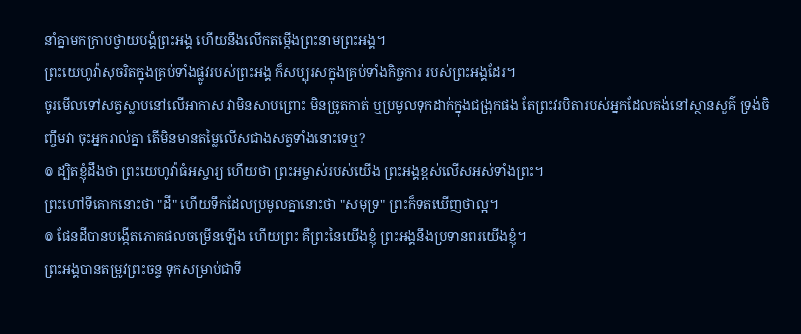នាំគ្នាមកក្រាបថ្វាយបង្គំព្រះអង្គ ហើយនឹងលើកតម្កើងព្រះនាមព្រះអង្គ។
ព្រះយេហូវ៉ាសុចរិតក្នុងគ្រប់ទាំងផ្លូវរបស់ព្រះអង្គ ក៏សប្បុរសក្នុងគ្រប់ទាំងកិច្ចការ របស់ព្រះអង្គដែរ។
ចូរមើលទៅសត្វស្លាបនៅលើអាកាស វាមិនសាបព្រោះ មិនច្រូតកាត់ ឬប្រមូលទុកដាក់ក្នុងជង្រុកផង តែព្រះវរបិតារបស់អ្នកដែលគង់នៅស្ថានសួគ៌ ទ្រង់ចិញ្ចឹមវា ចុះអ្នករាល់គ្នា តើមិនមានតម្លៃលើសជាងសត្វទាំងនោះទេឬ?
៙ ដ្បិតខ្ញុំដឹងថា ព្រះយេហូវ៉ាធំអស្ចារ្យ ហើយថា ព្រះអម្ចាស់របស់យើង ព្រះអង្គខ្ពស់លើសអស់ទាំងព្រះ។
ព្រះហៅទីគោកនោះថា "ដី" ហើយទឹកដែលប្រមូលគ្នានោះថា "សមុទ្រ" ព្រះក៏ទតឃើញថាល្អ។
៙ ផែនដីបានបង្កើតភោគផលចម្រើនឡើង ហើយព្រះ គឺព្រះនៃយើងខ្ញុំ ព្រះអង្គនឹងប្រទានពរយើងខ្ញុំ។
ព្រះអង្គបានតម្រូវព្រះចន្ទ ទុកសម្រាប់ជាទី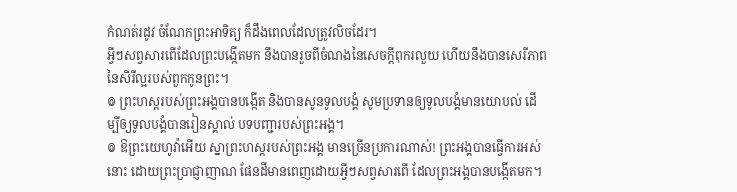កំណត់រដូវ ចំណែកព្រះអាទិត្យ ក៏ដឹងពេលដែលត្រូវលិចដែរ។
អ្វីៗសព្វសារពើដែលព្រះបង្កើតមក នឹងបានរួចពីចំណងនៃសេចក្តីពុករលួយ ហើយនឹងបានសេរីភាពនៃសិរីល្អរបស់ពួកកូនព្រះ។
៙ ព្រះហស្តរបស់ព្រះអង្គបានបង្កើត និងបានសូនទូលបង្គំ សូមប្រទានឲ្យទូលបង្គំមានយោបល់ ដើម្បីឲ្យទូលបង្គំបានរៀនស្គាល់ បទបញ្ជារបស់ព្រះអង្គ។
៙ ឱព្រះយេហូវ៉ាអើយ ស្នាព្រះហស្តរបស់ព្រះអង្គ មានច្រើនប្រការណាស់! ព្រះអង្គបានធ្វើការអស់នោះ ដោយព្រះប្រាជ្ញាញាណ ផែនដីមានពេញដោយអ្វីៗសព្វសារពើ ដែលព្រះអង្គបានបង្កើតមក។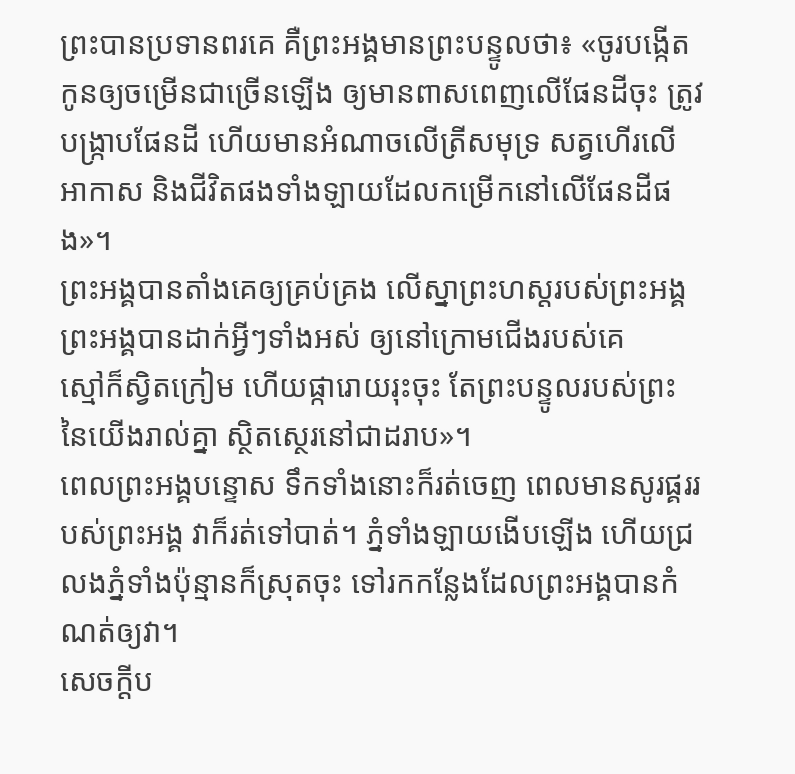ព្រះបានប្រទានពរគេ គឺព្រះអង្គមានព្រះបន្ទូលថា៖ «ចូរបង្កើតកូនឲ្យចម្រើនជាច្រើនឡើង ឲ្យមានពាសពេញលើផែនដីចុះ ត្រូវបង្ក្រាបផែនដី ហើយមានអំណាចលើត្រីសមុទ្រ សត្វហើរលើអាកាស និងជីវិតផងទាំងឡាយដែលកម្រើកនៅលើផែនដីផង»។
ព្រះអង្គបានតាំងគេឲ្យគ្រប់គ្រង លើស្នាព្រះហស្តរបស់ព្រះអង្គ ព្រះអង្គបានដាក់អ្វីៗទាំងអស់ ឲ្យនៅក្រោមជើងរបស់គេ
ស្មៅក៏ស្វិតក្រៀម ហើយផ្ការោយរុះចុះ តែព្រះបន្ទូលរបស់ព្រះនៃយើងរាល់គ្នា ស្ថិតស្ថេរនៅជាដរាប»។
ពេលព្រះអង្គបន្ទោស ទឹកទាំងនោះក៏រត់ចេញ ពេលមានសូរផ្គររបស់ព្រះអង្គ វាក៏រត់ទៅបាត់។ ភ្នំទាំងឡាយងើបឡើង ហើយជ្រលងភ្នំទាំងប៉ុន្មានក៏ស្រុតចុះ ទៅរកកន្លែងដែលព្រះអង្គបានកំណត់ឲ្យវា។
សេចក្ដីប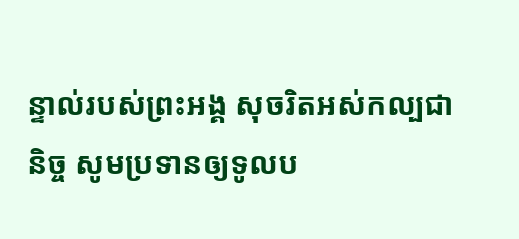ន្ទាល់របស់ព្រះអង្គ សុចរិតអស់កល្បជានិច្ច សូមប្រទានឲ្យទូលប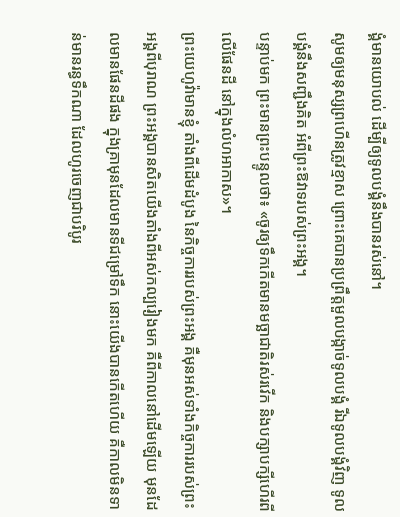ង្គំមានយោបល់ ដើម្បីឲ្យទូលបង្គំនឹងបានរស់នៅ។
សូមឲ្យមនុស្សព្រហើនត្រូវខ្មាស ព្រោះគេបានប្រព្រឹត្តមួលបង្កាច់ទូលបង្គំ រីឯទូលបង្គំវិញ ទូលបង្គំនឹងសញ្ជឹងគិត អំពីព្រះឱវាទរបស់ព្រះអង្គ។
បន្ទាប់មក ព្រះមានព្រះបន្ទូលថា៖ «ចូរឲ្យទឹកកើតមានមច្ឆាជាតិរស់រវើក និងបក្សាបក្សីហើរពីលើផែនដី នៅក្នុងលំហអាកាស»។
ព្រះយេហូវ៉ាមានខ្ញុំ តាំងពីដើមដំបូង នៃកិច្ចការរបស់ព្រះអង្គ គឺមុនអស់ទាំងកិច្ចការរបស់ព្រះអង្គពីបុរាណ ព្រះអង្គបានសិតយើងតាំងពីអស់កល្បរៀងមក គឺពីកាលនៅដើមឡើយ មុនដែលមានផែនដីផង ក្នុងគ្រាមុនដែលមានទីជម្រៅទឹក នោះយើងបានកើតហើយ គឺកាលមិនទាន់មានរន្ធទឹកណា ដែលហូរចេញជាបរិបូរ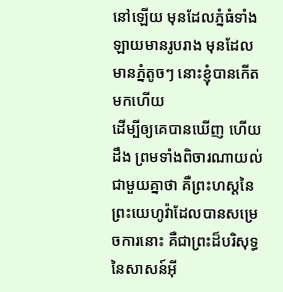នៅឡើយ មុនដែលភ្នំធំទាំងឡាយមានរូបរាង មុនដែលមានភ្នំតូចៗ នោះខ្ញុំបានកើតមកហើយ
ដើម្បីឲ្យគេបានឃើញ ហើយដឹង ព្រមទាំងពិចារណាយល់ជាមួយគ្នាថា គឺព្រះហស្តនៃព្រះយេហូវ៉ាដែលបានសម្រេចការនោះ គឺជាព្រះដ៏បរិសុទ្ធនៃសាសន៍អ៊ី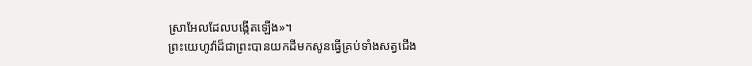ស្រាអែលដែលបង្កើតឡើង»។
ព្រះយេហូវ៉ាដ៏ជាព្រះបានយកដីមកសូនធ្វើគ្រប់ទាំងសត្វជើង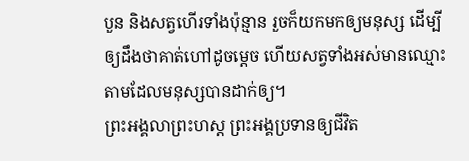បួន និងសត្វហើរទាំងប៉ុន្មាន រួចក៏យកមកឲ្យមនុស្ស ដើម្បីឲ្យដឹងថាគាត់ហៅដូចម្តេច ហើយសត្វទាំងអស់មានឈ្មោះតាមដែលមនុស្សបានដាក់ឲ្យ។
ព្រះអង្គលាព្រះហស្ត ព្រះអង្គប្រទានឲ្យជីវិត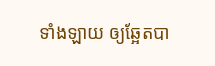ទាំងឡាយ ឲ្យឆ្អែតបា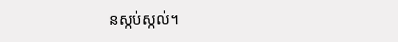នស្កប់ស្កល់។